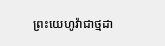ព្រះយេហូវ៉ាជាថ្មដា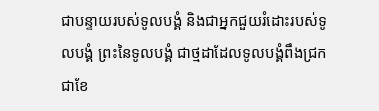ជាបន្ទាយរបស់ទូលបង្គំ និងជាអ្នកជួយរំដោះរបស់ទូលបង្គំ ព្រះនៃទូលបង្គំ ជាថ្មដាដែលទូលបង្គំពឹងជ្រក ជាខែ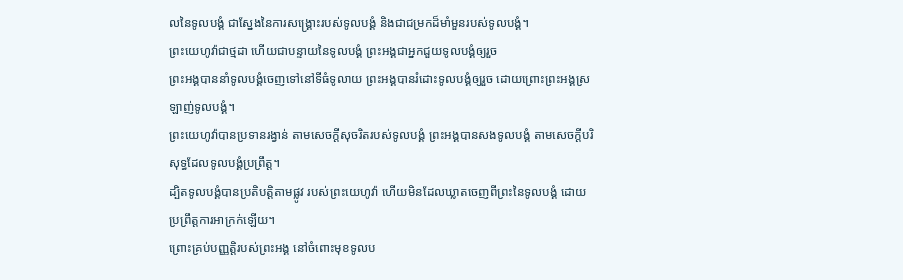លនៃទូលបង្គំ ជាស្នែងនៃការសង្គ្រោះរបស់ទូលបង្គំ និងជាជម្រកដ៏មាំមួនរបស់ទូលបង្គំ។
ព្រះយេហូវ៉ាជាថ្មដា ហើយជាបន្ទាយនៃទូលបង្គំ ព្រះអង្គជាអ្នកជួយទូលបង្គំឲ្យរួច
ព្រះអង្គបាននាំទូលបង្គំចេញទៅនៅទីធំទូលាយ ព្រះអង្គបានរំដោះទូលបង្គំឲ្យរួច ដោយព្រោះព្រះអង្គស្រឡាញ់ទូលបង្គំ។
ព្រះយេហូវ៉ាបានប្រទានរង្វាន់ តាមសេចក្ដីសុចរិតរបស់ទូលបង្គំ ព្រះអង្គបានសងទូលបង្គំ តាមសេចក្ដីបរិសុទ្ធដែលទូលបង្គំប្រព្រឹត្ត។
ដ្បិតទូលបង្គំបានប្រតិបត្តិតាមផ្លូវ របស់ព្រះយេហូវ៉ា ហើយមិនដែលឃ្លាតចេញពីព្រះនៃទូលបង្គំ ដោយប្រព្រឹត្តការអាក្រក់ឡើយ។
ព្រោះគ្រប់បញ្ញត្តិរបស់ព្រះអង្គ នៅចំពោះមុខទូលប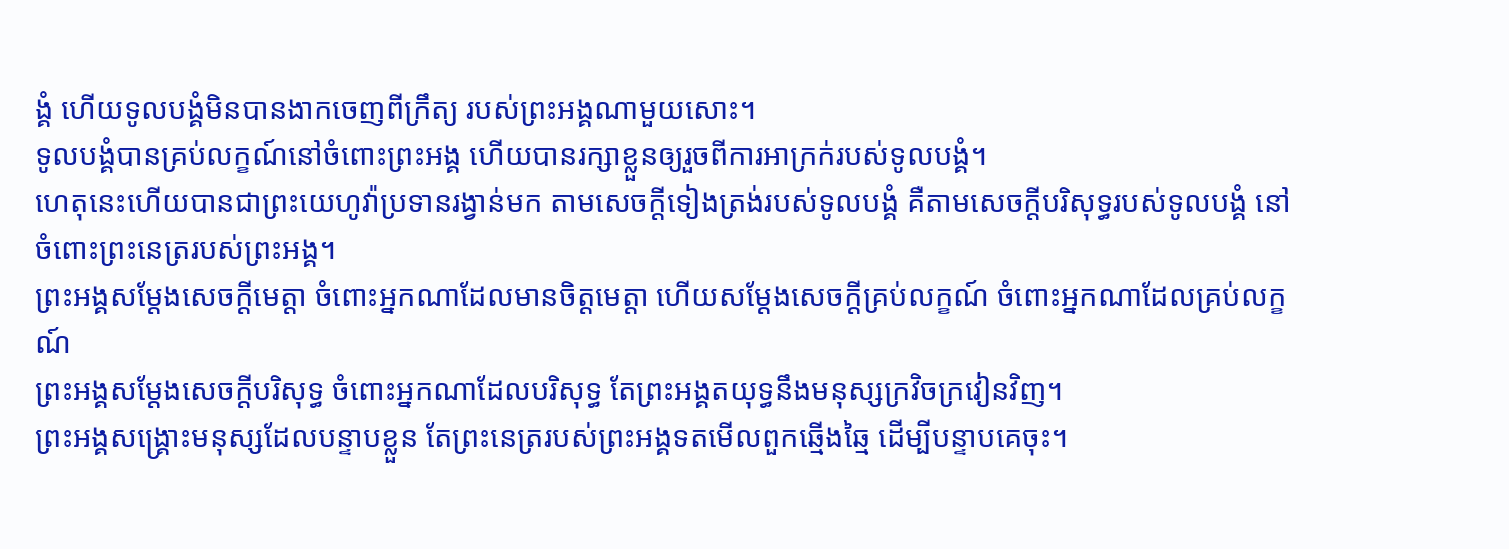ង្គំ ហើយទូលបង្គំមិនបានងាកចេញពីក្រឹត្យ របស់ព្រះអង្គណាមួយសោះ។
ទូលបង្គំបានគ្រប់លក្ខណ៍នៅចំពោះព្រះអង្គ ហើយបានរក្សាខ្លួនឲ្យរួចពីការអាក្រក់របស់ទូលបង្គំ។
ហេតុនេះហើយបានជាព្រះយេហូវ៉ាប្រទានរង្វាន់មក តាមសេចក្ដីទៀងត្រង់របស់ទូលបង្គំ គឺតាមសេចក្ដីបរិសុទ្ធរបស់ទូលបង្គំ នៅចំពោះព្រះនេត្ររបស់ព្រះអង្គ។
ព្រះអង្គសម្ដែងសេចក្ដីមេត្តា ចំពោះអ្នកណាដែលមានចិត្តមេត្តា ហើយសម្ដែងសេចក្ដីគ្រប់លក្ខណ៍ ចំពោះអ្នកណាដែលគ្រប់លក្ខណ៍
ព្រះអង្គសម្ដែងសេចក្ដីបរិសុទ្ធ ចំពោះអ្នកណាដែលបរិសុទ្ធ តែព្រះអង្គតយុទ្ធនឹងមនុស្សក្រវិចក្រវៀនវិញ។
ព្រះអង្គសង្គ្រោះមនុស្សដែលបន្ទាបខ្លួន តែព្រះនេត្ររបស់ព្រះអង្គទតមើលពួកឆ្មើងឆ្មៃ ដើម្បីបន្ទាបគេចុះ។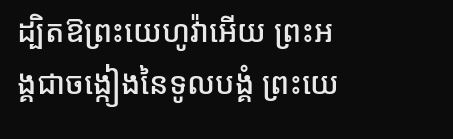ដ្បិតឱព្រះយេហូវ៉ាអើយ ព្រះអង្គជាចង្កៀងនៃទូលបង្គំ ព្រះយេ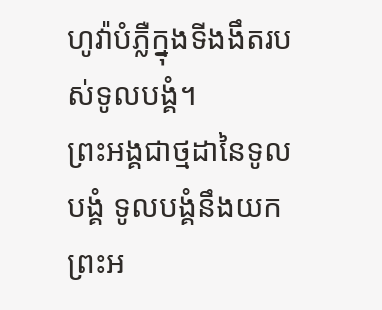ហូវ៉ាបំភ្លឺក្នុងទីងងឹតរបស់ទូលបង្គំ។
ព្រះអង្គជាថ្មដានៃទូលបង្គំ ទូលបង្គំនឹងយកព្រះអ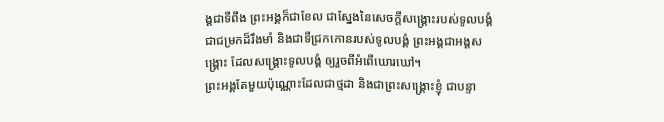ង្គជាទីពឹង ព្រះអង្គក៏ជាខែល ជាស្នែងនៃសេចក្ដីសង្គ្រោះរបស់ទូលបង្គំ ជាជម្រកដ៏រឹងមាំ និងជាទីជ្រកកោនរបស់ទូលបង្គំ ព្រះអង្គជាអង្គសង្គ្រោះ ដែលសង្គ្រោះទូលបង្គំ ឲ្យរួចពីអំពើឃោរឃៅ។
ព្រះអង្គតែមួយប៉ុណ្ណោះដែលជាថ្មដា និងជាព្រះសង្គ្រោះខ្ញុំ ជាបន្ទា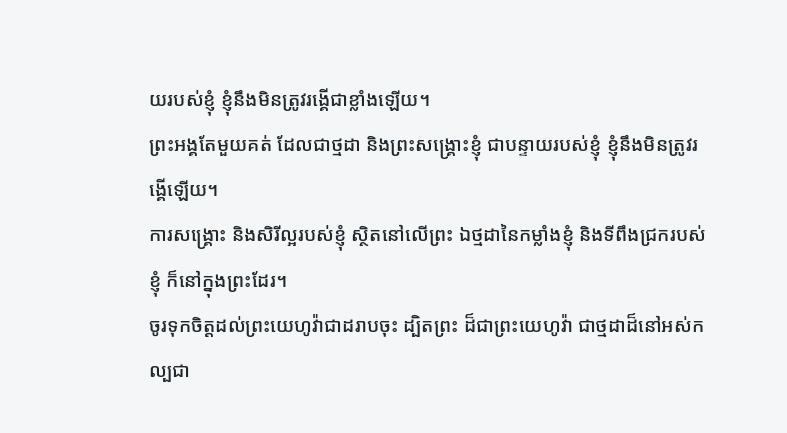យរបស់ខ្ញុំ ខ្ញុំនឹងមិនត្រូវរង្គើជាខ្លាំងឡើយ។
ព្រះអង្គតែមួយគត់ ដែលជាថ្មដា និងព្រះសង្គ្រោះខ្ញុំ ជាបន្ទាយរបស់ខ្ញុំ ខ្ញុំនឹងមិនត្រូវរង្គើឡើយ។
ការសង្គ្រោះ និងសិរីល្អរបស់ខ្ញុំ ស្ថិតនៅលើព្រះ ឯថ្មដានៃកម្លាំងខ្ញុំ និងទីពឹងជ្រករបស់ខ្ញុំ ក៏នៅក្នុងព្រះដែរ។
ចូរទុកចិត្តដល់ព្រះយេហូវ៉ាជាដរាបចុះ ដ្បិតព្រះ ដ៏ជាព្រះយេហូវ៉ា ជាថ្មដាដ៏នៅអស់កល្បជា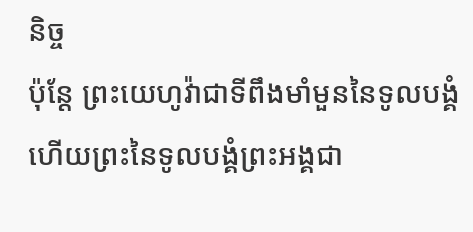និច្ច
ប៉ុន្តែ ព្រះយេហូវ៉ាជាទីពឹងមាំមួននៃទូលបង្គំ ហើយព្រះនៃទូលបង្គំព្រះអង្គជា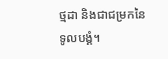ថ្មដា និងជាជម្រកនៃទូលបង្គំ។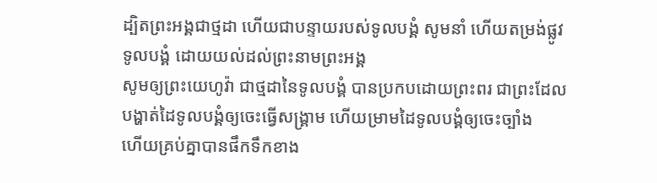ដ្បិតព្រះអង្គជាថ្មដា ហើយជាបន្ទាយរបស់ទូលបង្គំ សូមនាំ ហើយតម្រង់ផ្លូវទូលបង្គំ ដោយយល់ដល់ព្រះនាមព្រះអង្គ
សូមឲ្យព្រះយេហូវ៉ា ជាថ្មដានៃទូលបង្គំ បានប្រកបដោយព្រះពរ ជាព្រះដែលបង្ហាត់ដៃទូលបង្គំឲ្យចេះធ្វើសង្គ្រាម ហើយម្រាមដៃទូលបង្គំឲ្យចេះច្បាំង
ហើយគ្រប់គ្នាបានផឹកទឹកខាង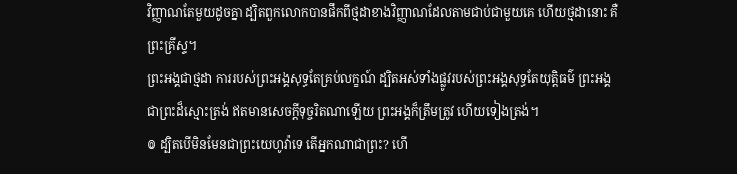វិញ្ញាណតែមួយដូចគ្នា ដ្បិតពួកលោកបានផឹកពីថ្មដាខាងវិញ្ញាណដែលតាមជាប់ជាមួយគេ ហើយថ្មដានោះ គឺព្រះគ្រីស្ទ។
ព្រះអង្គជាថ្មដា ការរបស់ព្រះអង្គសុទ្ធតែគ្រប់លក្ខណ៍ ដ្បិតអស់ទាំងផ្លូវរបស់ព្រះអង្គសុទ្ធតែយុត្តិធម៌ ព្រះអង្គជាព្រះដ៏ស្មោះត្រង់ ឥតមានសេចក្ដីទុច្ចរិតណាឡើយ ព្រះអង្គក៏ត្រឹមត្រូវ ហើយទៀងត្រង់។
៙ ដ្បិតបើមិនមែនជាព្រះយេហូវ៉ាទេ តើអ្នកណាជាព្រះ? ហើ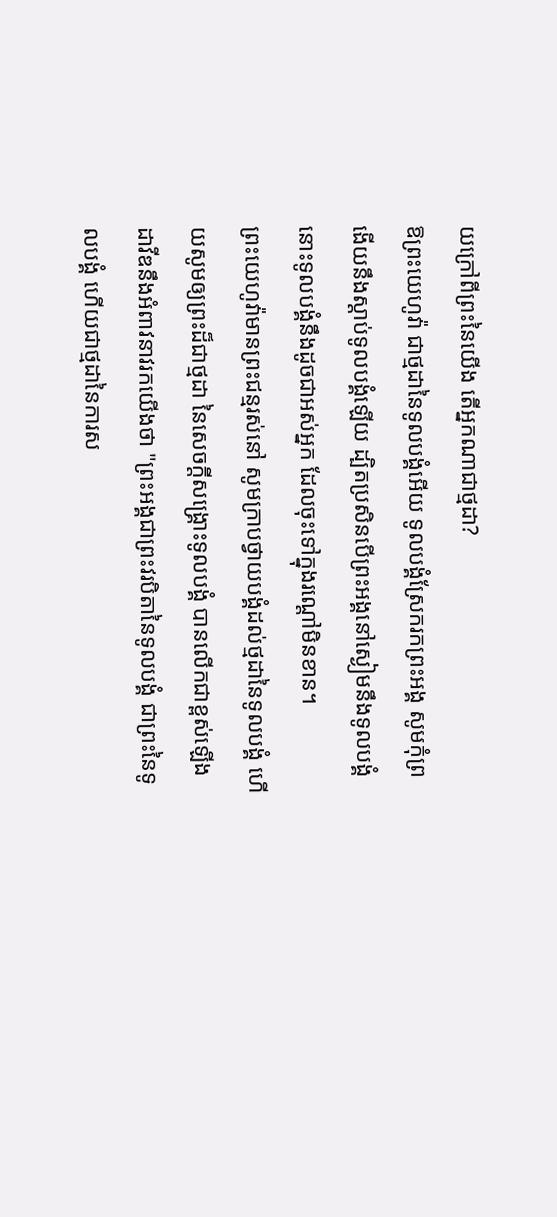យក្រៅពីព្រះនៃយើង តើអ្នកណាជាថ្មដា?
ឱព្រះយេហូវ៉ា ជាថ្មដានៃទូលបង្គំអើយ ទូលបង្គំស្រែករកព្រះអង្គ សូមកុំព្រងើយនឹងស្ដាប់ទូលបង្គំឡើយ ដ្បិតប្រសិនបើព្រះអង្គនៅស្ងៀមនឹងទូលបង្គំ នោះទូលបង្គំនឹងដូចជាអស់អ្នក ដែលចុះទៅក្នុងរណ្តៅមិនខាន។
ព្រះយេហូវ៉ាមានព្រះជន្មរស់នៅ សូមក្រាបថ្វាយបង្គំដល់ថ្មដានៃទូលបង្គំ ហើយសូមឲ្យព្រះដ៏ជាថ្មដា នៃសេចក្ដីសង្គ្រោះទូលបង្គំ បានលើកជាខ្ពស់ឡើង
ដាវីឌនឹងអំពាវនាវរកយើងថា "ព្រះអង្គជាព្រះវរបិតានៃទូលបង្គំ ជាព្រះនៃទូលបង្គំ ហើយជាថ្មដានៃការស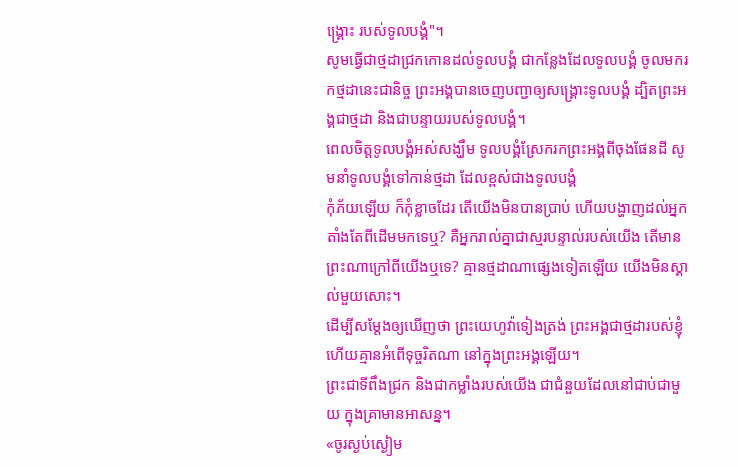ង្គ្រោះ របស់ទូលបង្គំ"។
សូមធ្វើជាថ្មដាជ្រកកោនដល់ទូលបង្គំ ជាកន្លែងដែលទូលបង្គំ ចូលមករកថ្មដានេះជានិច្ច ព្រះអង្គបានចេញបញ្ជាឲ្យសង្គ្រោះទូលបង្គំ ដ្បិតព្រះអង្គជាថ្មដា និងជាបន្ទាយរបស់ទូលបង្គំ។
ពេលចិត្តទូលបង្គំអស់សង្ឃឹម ទូលបង្គំស្រែករកព្រះអង្គពីចុងផែនដី សូមនាំទូលបង្គំទៅកាន់ថ្មដា ដែលខ្ពស់ជាងទូលបង្គំ
កុំភ័យឡើយ ក៏កុំខ្លាចដែរ តើយើងមិនបានប្រាប់ ហើយបង្ហាញដល់អ្នកតាំងតែពីដើមមកទេឬ? គឺអ្នករាល់គ្នាជាស្មរបន្ទាល់របស់យើង តើមានព្រះណាក្រៅពីយើងឬទេ? គ្មានថ្មដាណាផ្សេងទៀតឡើយ យើងមិនស្គាល់មួយសោះ។
ដើម្បីសម្ដែងឲ្យឃើញថា ព្រះយេហូវ៉ាទៀងត្រង់ ព្រះអង្គជាថ្មដារបស់ខ្ញុំ ហើយគ្មានអំពើទុច្ចរិតណា នៅក្នុងព្រះអង្គឡើយ។
ព្រះជាទីពឹងជ្រក និងជាកម្លាំងរបស់យើង ជាជំនួយដែលនៅជាប់ជាមួយ ក្នុងគ្រាមានអាសន្ន។
«ចូរស្ងប់ស្ងៀម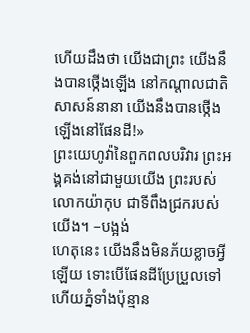ហើយដឹងថា យើងជាព្រះ យើងនឹងបានថ្កើងឡើង នៅកណ្ដាលជាតិសាសន៍នានា យើងនឹងបានថ្កើងឡើងនៅផែនដី!»
ព្រះយេហូវ៉ានៃពួកពលបរិវារ ព្រះអង្គគង់នៅជាមួយយើង ព្រះរបស់លោកយ៉ាកុប ជាទីពឹងជ្រករបស់យើង។ –បង្អង់
ហេតុនេះ យើងនឹងមិនភ័យខ្លាចអ្វីឡើយ ទោះបើផែនដីប្រែប្រួលទៅ ហើយភ្នំទាំងប៉ុន្មាន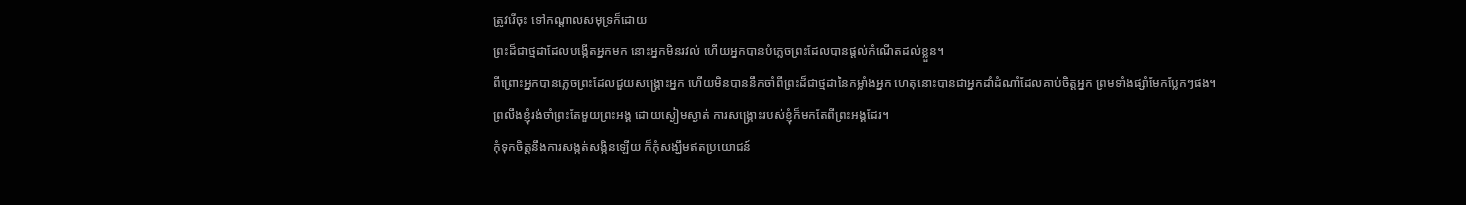ត្រូវរើចុះ ទៅកណ្ដាលសមុទ្រក៏ដោយ
ព្រះដ៏ជាថ្មដាដែលបង្កើតអ្នកមក នោះអ្នកមិនរវល់ ហើយអ្នកបានបំភ្លេចព្រះដែលបានផ្តល់កំណើតដល់ខ្លួន។
ពីព្រោះអ្នកបានភ្លេចព្រះដែលជួយសង្គ្រោះអ្នក ហើយមិនបាននឹកចាំពីព្រះដ៏ជាថ្មដានៃកម្លាំងអ្នក ហេតុនោះបានជាអ្នកដាំដំណាំដែលគាប់ចិត្តអ្នក ព្រមទាំងផ្សាំមែកប្លែកៗផង។
ព្រលឹងខ្ញុំរង់ចាំព្រះតែមួយព្រះអង្គ ដោយស្ងៀមស្ងាត់ ការសង្គ្រោះរបស់ខ្ញុំក៏មកតែពីព្រះអង្គដែរ។
កុំទុកចិត្តនឹងការសង្កត់សង្កិនឡើយ ក៏កុំសង្ឃឹមឥតប្រយោជន៍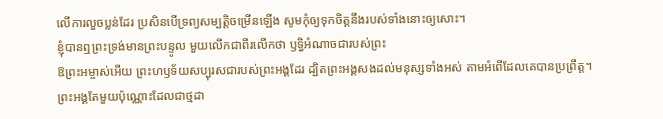លើការលួចប្លន់ដែរ ប្រសិនបើទ្រព្យសម្បត្តិចម្រើនឡើង សូមកុំឲ្យទុកចិត្តនឹងរបស់ទាំងនោះឲ្យសោះ។
ខ្ញុំបានឮព្រះទ្រង់មានព្រះបន្ទូល មួយលើកជាពីរលើកថា ឫទ្ធិអំណាចជារបស់ព្រះ
ឱព្រះអម្ចាស់អើយ ព្រះហឫទ័យសប្បុរសជារបស់ព្រះអង្គដែរ ដ្បិតព្រះអង្គសងដល់មនុស្សទាំងអស់ តាមអំពើដែលគេបានប្រព្រឹត្ត។
ព្រះអង្គតែមួយប៉ុណ្ណោះដែលជាថ្មដា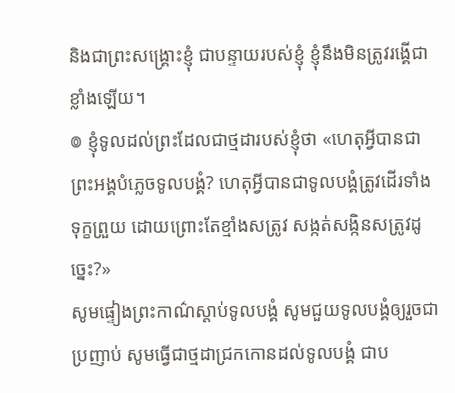និងជាព្រះសង្គ្រោះខ្ញុំ ជាបន្ទាយរបស់ខ្ញុំ ខ្ញុំនឹងមិនត្រូវរង្គើជាខ្លាំងឡើយ។
៙ ខ្ញុំទូលដល់ព្រះដែលជាថ្មដារបស់ខ្ញុំថា «ហេតុអ្វីបានជាព្រះអង្គបំភ្លេចទូលបង្គំ? ហេតុអ្វីបានជាទូលបង្គំត្រូវដើរទាំងទុក្ខព្រួយ ដោយព្រោះតែខ្មាំងសត្រូវ សង្កត់សង្កិនសត្រូវដូច្នេះ?»
សូមផ្ទៀងព្រះកាណ៌ស្តាប់ទូលបង្គំ សូមជួយទូលបង្គំឲ្យរួចជាប្រញាប់ សូមធ្វើជាថ្មដាជ្រកកោនដល់ទូលបង្គំ ជាប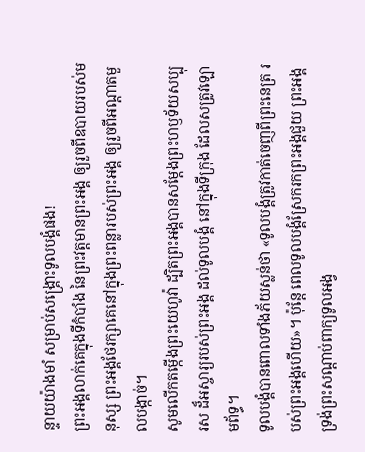ន្ទាយយ៉ាងមាំ សម្រាប់សង្គ្រោះទូលបង្គំផង!
ព្រះអង្គលាក់គេក្នុងទីកំបាំង នៃព្រះវត្តមានព្រះអង្គ ឲ្យរួចពីឧបាយរបស់មនុស្ស ព្រះអង្គថែរក្សាគេនៅក្នុងព្រះពន្លារបស់ព្រះអង្គ ឲ្យរួចពីអណ្ដាតមួលបង្កាច់។
សូមលើកតម្កើងព្រះយេហូវ៉ា ដ្បិតព្រះអង្គបានសម្ដែងព្រះហឫទ័យសប្បុរស ដ៏អស្ចារ្យរបស់ព្រះអង្គ ដល់ទូលបង្គំ នៅក្នុងទីក្រុង ដែលសត្រូវឡោមព័ទ្ធ។
ទូលបង្គំបានពោលទាំងភ័យស្លន់ថា «ទូលបង្គំត្រូវកាត់ចេញពីព្រះនេត្រ របស់ព្រះអង្គហើយ»។ ប៉ុន្តែ ពេលទូលបង្គំស្រែករកព្រះអង្គជួយ ព្រះអង្គទ្រង់ព្រះសណ្ដាប់ពាក្យទូលអង្វ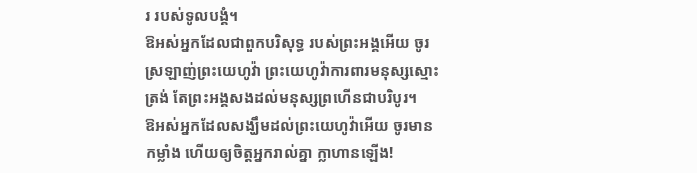រ របស់ទូលបង្គំ។
ឱអស់អ្នកដែលជាពួកបរិសុទ្ធ របស់ព្រះអង្គអើយ ចូរស្រឡាញ់ព្រះយេហូវ៉ា ព្រះយេហូវ៉ាការពារមនុស្សស្មោះត្រង់ តែព្រះអង្គសងដល់មនុស្សព្រហើនជាបរិបូរ។
ឱអស់អ្នកដែលសង្ឃឹមដល់ព្រះយេហូវ៉ាអើយ ចូរមានកម្លាំង ហើយឲ្យចិត្តអ្នករាល់គ្នា ក្លាហានឡើង!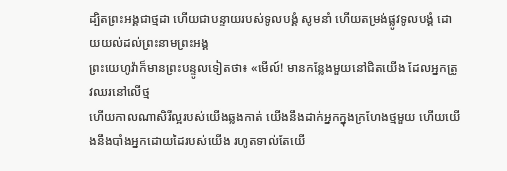ដ្បិតព្រះអង្គជាថ្មដា ហើយជាបន្ទាយរបស់ទូលបង្គំ សូមនាំ ហើយតម្រង់ផ្លូវទូលបង្គំ ដោយយល់ដល់ព្រះនាមព្រះអង្គ
ព្រះយេហូវ៉ាក៏មានព្រះបន្ទូលទៀតថា៖ «មើល៍! មានកន្លែងមួយនៅជិតយើង ដែលអ្នកត្រូវឈរនៅលើថ្ម
ហើយកាលណាសិរីល្អរបស់យើងឆ្លងកាត់ យើងនឹងដាក់អ្នកក្នុងក្រហែងថ្មមួយ ហើយយើងនឹងបាំងអ្នកដោយដៃរបស់យើង រហូតទាល់តែយើ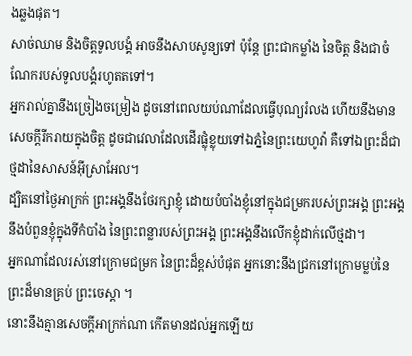ងឆ្លងផុត។
សាច់ឈាម និងចិត្តទូលបង្គំ អាចនឹងសាបសូន្យទៅ ប៉ុន្តែ ព្រះជាកម្លាំង នៃចិត្ត និងជាចំណែករបស់ទូលបង្គំរហូតតទៅ។
អ្នករាល់គ្នានឹងច្រៀងចម្រៀង ដូចនៅពេលយប់ណាដែលធ្វើបុណ្យរំលង ហើយនឹងមានសេចក្ដីរីករាយក្នុងចិត្ត ដូចជាវេលាដែលដើរផ្លុំខ្លុយទៅឯភ្នំនៃព្រះយេហូវ៉ា គឺទៅឯព្រះដ៏ជាថ្មដានៃសាសន៍អ៊ីស្រាអែល។
ដ្បិតនៅថ្ងៃអាក្រក់ ព្រះអង្គនឹងថែរក្សាខ្ញុំ ដោយបំបាំងខ្ញុំនៅក្នុងជម្រករបស់ព្រះអង្គ ព្រះអង្គនឹងបំពួនខ្ញុំក្នុងទីកំបាំង នៃព្រះពន្លារបស់ព្រះអង្គ ព្រះអង្គនឹងលើកខ្ញុំដាក់លើថ្មដា។
អ្នកណាដែលរស់នៅក្រោមជម្រក នៃព្រះដ៏ខ្ពស់បំផុត អ្នកនោះនឹងជ្រកនៅក្រោមម្លប់នៃព្រះដ៏មានគ្រប់ ព្រះចេស្តា ។
នោះនឹងគ្មានសេចក្ដីអាក្រក់ណា កើតមានដល់អ្នកឡើយ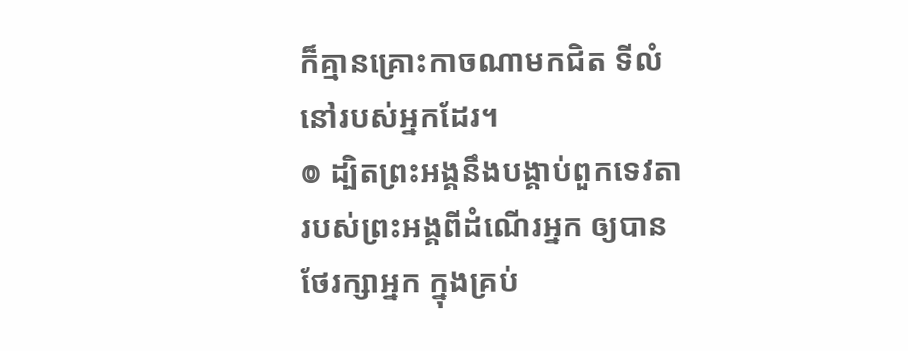ក៏គ្មានគ្រោះកាចណាមកជិត ទីលំនៅរបស់អ្នកដែរ។
៙ ដ្បិតព្រះអង្គនឹងបង្គាប់ពួកទេវតា របស់ព្រះអង្គពីដំណើរអ្នក ឲ្យបានថែរក្សាអ្នក ក្នុងគ្រប់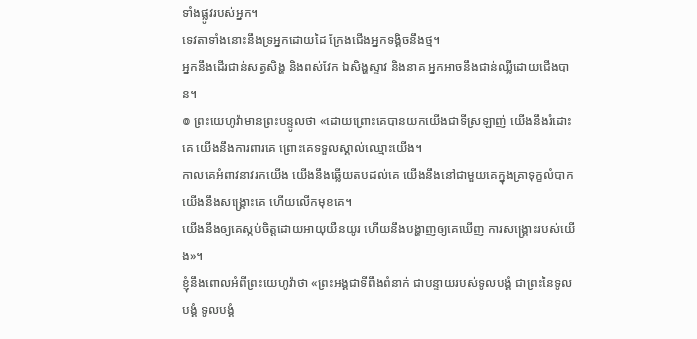ទាំងផ្លូវរបស់អ្នក។
ទេវតាទាំងនោះនឹងទ្រអ្នកដោយដៃ ក្រែងជើងអ្នកទង្គិចនឹងថ្ម។
អ្នកនឹងដើរជាន់សត្វសិង្ហ និងពស់វែក ឯសិង្ហស្ទាវ និងនាគ អ្នកអាចនឹងជាន់ឈ្លីដោយជើងបាន។
៙ ព្រះយេហូវ៉ាមានព្រះបន្ទូលថា «ដោយព្រោះគេបានយកយើងជាទីស្រឡាញ់ យើងនឹងរំដោះគេ យើងនឹងការពារគេ ព្រោះគេទទួលស្គាល់ឈ្មោះយើង។
កាលគេអំពាវនាវរកយើង យើងនឹងឆ្លើយតបដល់គេ យើងនឹងនៅជាមួយគេក្នុងគ្រាទុក្ខលំបាក យើងនឹងសង្គ្រោះគេ ហើយលើកមុខគេ។
យើងនឹងឲ្យគេស្កប់ចិត្តដោយអាយុយឺនយូរ ហើយនឹងបង្ហាញឲ្យគេឃើញ ការសង្គ្រោះរបស់យើង»។
ខ្ញុំនឹងពោលអំពីព្រះយេហូវ៉ាថា «ព្រះអង្គជាទីពឹងពំនាក់ ជាបន្ទាយរបស់ទូលបង្គំ ជាព្រះនៃទូលបង្គំ ទូលបង្គំ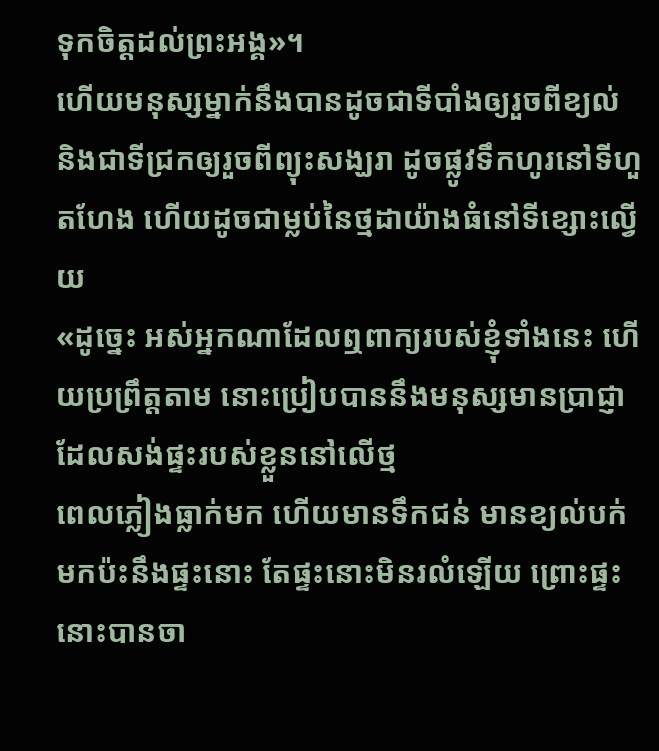ទុកចិត្តដល់ព្រះអង្គ»។
ហើយមនុស្សម្នាក់នឹងបានដូចជាទីបាំងឲ្យរួចពីខ្យល់ និងជាទីជ្រកឲ្យរួចពីព្យុះសង្ឃរា ដូចផ្លូវទឹកហូរនៅទីហួតហែង ហើយដូចជាម្លប់នៃថ្មដាយ៉ាងធំនៅទីខ្សោះល្វើយ
«ដូច្នេះ អស់អ្នកណាដែលឮពាក្យរបស់ខ្ញុំទាំងនេះ ហើយប្រព្រឹត្តតាម នោះប្រៀបបាននឹងមនុស្សមានប្រាជ្ញា ដែលសង់ផ្ទះរបស់ខ្លួននៅលើថ្ម
ពេលភ្លៀងធ្លាក់មក ហើយមានទឹកជន់ មានខ្យល់បក់មកប៉ះនឹងផ្ទះនោះ តែផ្ទះនោះមិនរលំឡើយ ព្រោះផ្ទះនោះបានចា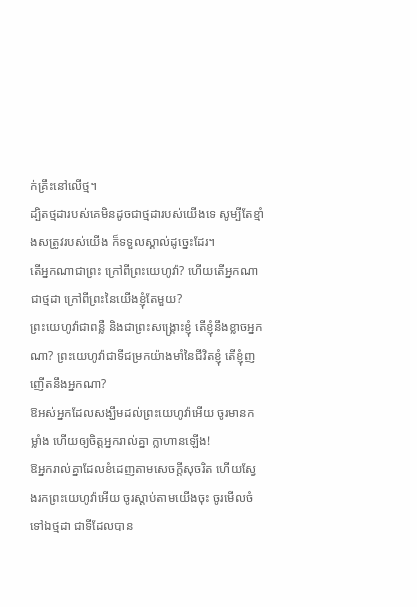ក់គ្រឹះនៅលើថ្ម។
ដ្បិតថ្មដារបស់គេមិនដូចជាថ្មដារបស់យើងទេ សូម្បីតែខ្មាំងសត្រូវរបស់យើង ក៏ទទួលស្គាល់ដូច្នេះដែរ។
តើអ្នកណាជាព្រះ ក្រៅពីព្រះយេហូវ៉ា? ហើយតើអ្នកណាជាថ្មដា ក្រៅពីព្រះនៃយើងខ្ញុំតែមួយ?
ព្រះយេហូវ៉ាជាពន្លឺ និងជាព្រះសង្គ្រោះខ្ញុំ តើខ្ញុំនឹងខ្លាចអ្នកណា? ព្រះយេហូវ៉ាជាទីជម្រកយ៉ាងមាំនៃជីវិតខ្ញុំ តើខ្ញុំញញើតនឹងអ្នកណា?
ឱអស់អ្នកដែលសង្ឃឹមដល់ព្រះយេហូវ៉ាអើយ ចូរមានកម្លាំង ហើយឲ្យចិត្តអ្នករាល់គ្នា ក្លាហានឡើង!
ឱអ្នករាល់គ្នាដែលខំដេញតាមសេចក្ដីសុចរិត ហើយស្វែងរកព្រះយេហូវ៉ាអើយ ចូរស្តាប់តាមយើងចុះ ចូរមើលចំទៅឯថ្មដា ជាទីដែលបាន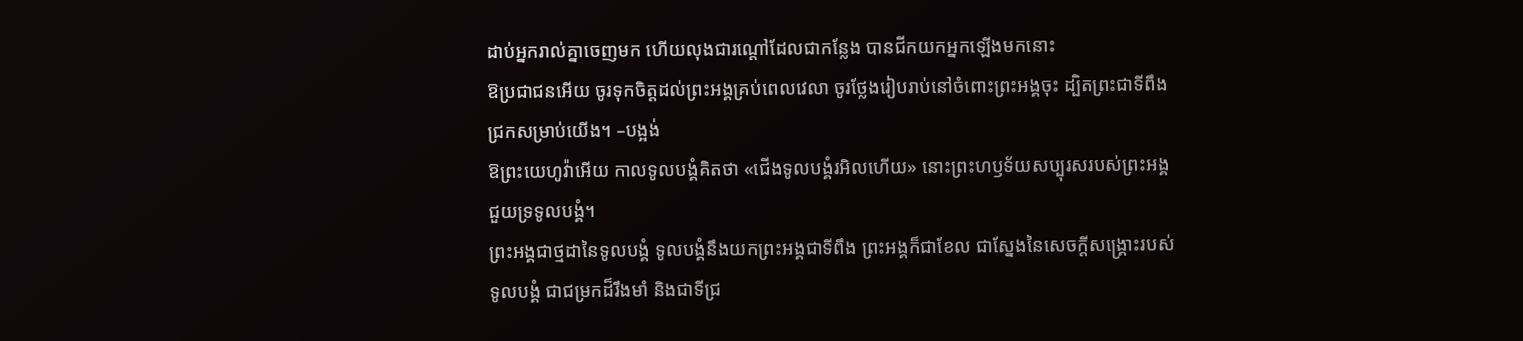ដាប់អ្នករាល់គ្នាចេញមក ហើយលុងជារណ្តៅដែលជាកន្លែង បានជីកយកអ្នកឡើងមកនោះ
ឱប្រជាជនអើយ ចូរទុកចិត្តដល់ព្រះអង្គគ្រប់ពេលវេលា ចូរថ្លែងរៀបរាប់នៅចំពោះព្រះអង្គចុះ ដ្បិតព្រះជាទីពឹងជ្រកសម្រាប់យើង។ –បង្អង់
ឱព្រះយេហូវ៉ាអើយ កាលទូលបង្គំគិតថា «ជើងទូលបង្គំរអិលហើយ» នោះព្រះហឫទ័យសប្បុរសរបស់ព្រះអង្គ ជួយទ្រទូលបង្គំ។
ព្រះអង្គជាថ្មដានៃទូលបង្គំ ទូលបង្គំនឹងយកព្រះអង្គជាទីពឹង ព្រះអង្គក៏ជាខែល ជាស្នែងនៃសេចក្ដីសង្គ្រោះរបស់ទូលបង្គំ ជាជម្រកដ៏រឹងមាំ និងជាទីជ្រ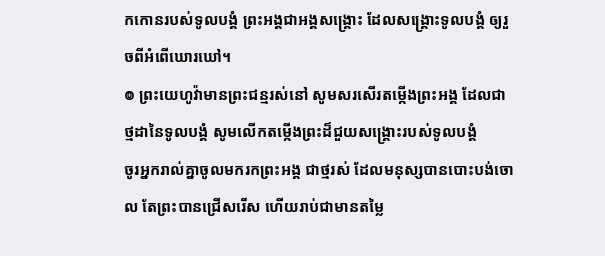កកោនរបស់ទូលបង្គំ ព្រះអង្គជាអង្គសង្គ្រោះ ដែលសង្គ្រោះទូលបង្គំ ឲ្យរួចពីអំពើឃោរឃៅ។
៙ ព្រះយេហូវ៉ាមានព្រះជន្មរស់នៅ សូមសរសើរតម្កើងព្រះអង្គ ដែលជាថ្មដានៃទូលបង្គំ សូមលើកតម្កើងព្រះដ៏ជួយសង្គ្រោះរបស់ទូលបង្គំ
ចូរអ្នករាល់គ្នាចូលមករកព្រះអង្គ ជាថ្មរស់ ដែលមនុស្សបានបោះបង់ចោល តែព្រះបានជ្រើសរើស ហើយរាប់ជាមានតម្លៃ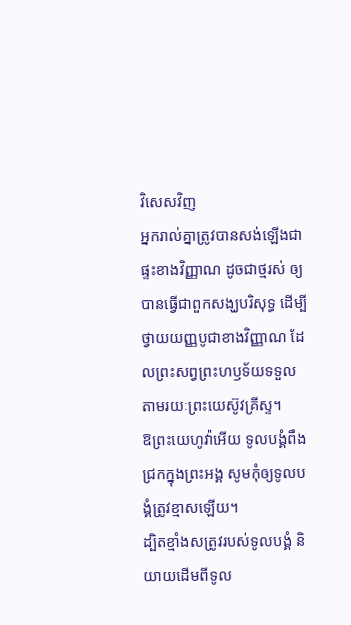វិសេសវិញ
អ្នករាល់គ្នាត្រូវបានសង់ឡើងជាផ្ទះខាងវិញ្ញាណ ដូចជាថ្មរស់ ឲ្យបានធ្វើជាពួកសង្ឃបរិសុទ្ធ ដើម្បីថ្វាយយញ្ញបូជាខាងវិញ្ញាណ ដែលព្រះសព្វព្រះហឫទ័យទទួល តាមរយៈព្រះយេស៊ូវគ្រីស្ទ។
ឱព្រះយេហូវ៉ាអើយ ទូលបង្គំពឹងជ្រកក្នុងព្រះអង្គ សូមកុំឲ្យទូលបង្គំត្រូវខ្មាសឡើយ។
ដ្បិតខ្មាំងសត្រូវរបស់ទូលបង្គំ និយាយដើមពីទូល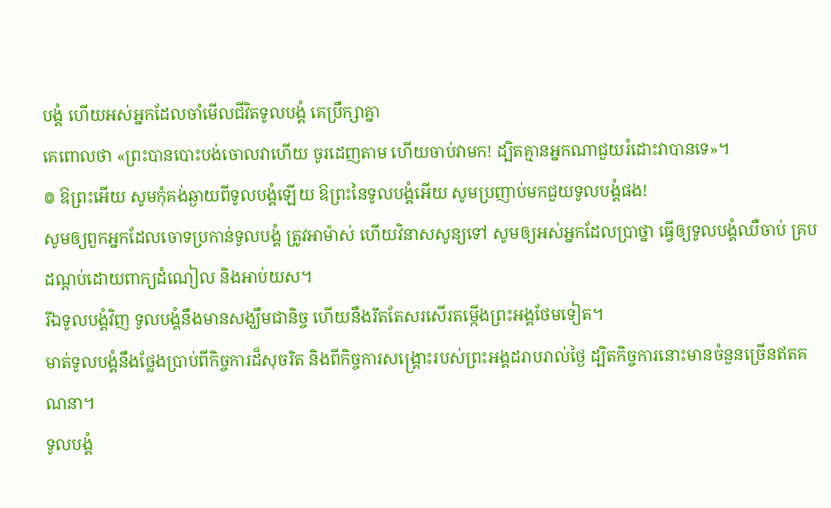បង្គំ ហើយអស់អ្នកដែលចាំមើលជីវិតទូលបង្គំ គេប្រឹក្សាគ្នា
គេពោលថា «ព្រះបានបោះបង់ចោលវាហើយ ចូរដេញតាម ហើយចាប់វាមក! ដ្បិតគ្មានអ្នកណាជួយរំដោះវាបានទេ»។
៙ ឱព្រះអើយ សូមកុំគង់ឆ្ងាយពីទូលបង្គំឡើយ ឱព្រះនៃទូលបង្គំអើយ សូមប្រញាប់មកជួយទូលបង្គំផង!
សូមឲ្យពួកអ្នកដែលចោទប្រកាន់ទូលបង្គំ ត្រូវអាម៉ាស់ ហើយវិនាសសូន្យទៅ សូមឲ្យអស់អ្នកដែលប្រាថ្នា ធ្វើឲ្យទូលបង្គំឈឺចាប់ គ្របដណ្ដប់ដោយពាក្យដំណៀល និងអាប់យស។
រីឯទូលបង្គំវិញ ទូលបង្គំនឹងមានសង្ឃឹមជានិច្ច ហើយនឹងរឹតតែសរសើរតម្កើងព្រះអង្គថែមទៀត។
មាត់ទូលបង្គំនឹងថ្លែងប្រាប់ពីកិច្ចការដ៏សុចរិត និងពីកិច្ចការសង្គ្រោះរបស់ព្រះអង្គដរាបរាល់ថ្ងៃ ដ្បិតកិច្ចការនោះមានចំនួនច្រើនឥតគណនា។
ទូលបង្គំ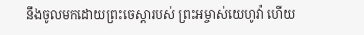នឹងចូលមកដោយព្រះចេស្តារបស់ ព្រះអម្ចាស់យេហូវ៉ា ហើយ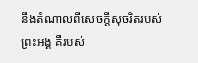នឹងតំណាលពីសេចក្ដីសុចរិតរបស់ព្រះអង្គ គឺរបស់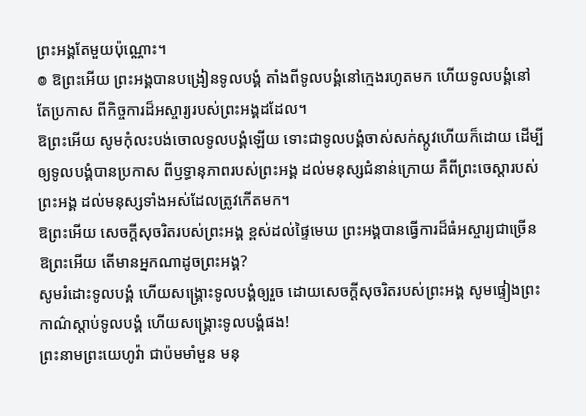ព្រះអង្គតែមួយប៉ុណ្ណោះ។
៙ ឱព្រះអើយ ព្រះអង្គបានបង្រៀនទូលបង្គំ តាំងពីទូលបង្គំនៅក្មេងរហូតមក ហើយទូលបង្គំនៅតែប្រកាស ពីកិច្ចការដ៏អស្ចារ្យរបស់ព្រះអង្គដដែល។
ឱព្រះអើយ សូមកុំលះបង់ចោលទូលបង្គំឡើយ ទោះជាទូលបង្គំចាស់សក់ស្កូវហើយក៏ដោយ ដើម្បីឲ្យទូលបង្គំបានប្រកាស ពីឫទ្ធានុភាពរបស់ព្រះអង្គ ដល់មនុស្សជំនាន់ក្រោយ គឺពីព្រះចេស្ដារបស់ព្រះអង្គ ដល់មនុស្សទាំងអស់ដែលត្រូវកើតមក។
ឱព្រះអើយ សេចក្ដីសុចរិតរបស់ព្រះអង្គ ខ្ពស់ដល់ផ្ទៃមេឃ ព្រះអង្គបានធ្វើការដ៏ធំអស្ចារ្យជាច្រើន ឱព្រះអើយ តើមានអ្នកណាដូចព្រះអង្គ?
សូមរំដោះទូលបង្គំ ហើយសង្គ្រោះទូលបង្គំឲ្យរួច ដោយសេចក្ដីសុចរិតរបស់ព្រះអង្គ សូមផ្ទៀងព្រះកាណ៌ស្តាប់ទូលបង្គំ ហើយសង្គ្រោះទូលបង្គំផង!
ព្រះនាមព្រះយេហូវ៉ា ជាប៉មមាំមួន មនុ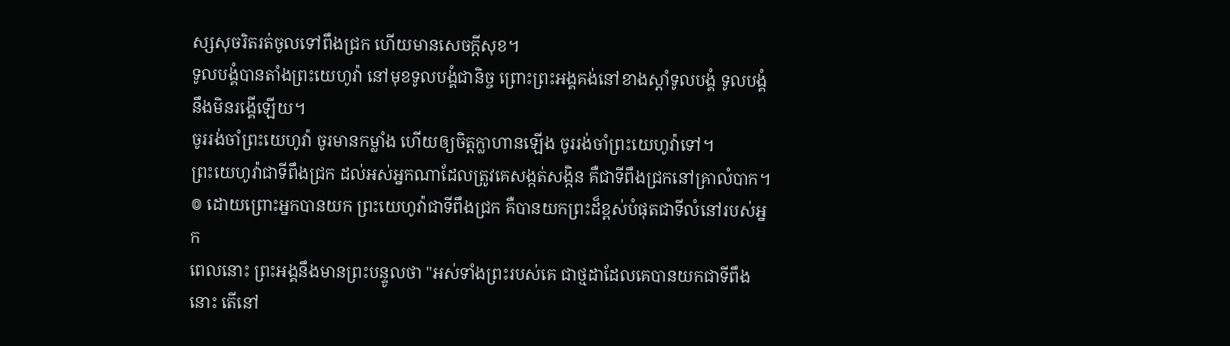ស្សសុចរិតរត់ចូលទៅពឹងជ្រក ហើយមានសេចក្ដីសុខ។
ទូលបង្គំបានតាំងព្រះយេហូវ៉ា នៅមុខទូលបង្គំជានិច្ច ព្រោះព្រះអង្គគង់នៅខាងស្តាំទូលបង្គំ ទូលបង្គំនឹងមិនរង្គើឡើយ។
ចូររង់ចាំព្រះយេហូវ៉ា ចូរមានកម្លាំង ហើយឲ្យចិត្តក្លាហានឡើង ចូររង់ចាំព្រះយេហូវ៉ាទៅ។
ព្រះយេហូវ៉ាជាទីពឹងជ្រក ដល់អស់អ្នកណាដែលត្រូវគេសង្កត់សង្កិន គឺជាទីពឹងជ្រកនៅគ្រាលំបាក។
៙ ដោយព្រោះអ្នកបានយក ព្រះយេហូវ៉ាជាទីពឹងជ្រក គឺបានយកព្រះដ៏ខ្ពស់បំផុតជាទីលំនៅរបស់អ្នក
ពេលនោះ ព្រះអង្គនឹងមានព្រះបន្ទូលថា "អស់ទាំងព្រះរបស់គេ ជាថ្មដាដែលគេបានយកជាទីពឹងនោះ តើនៅ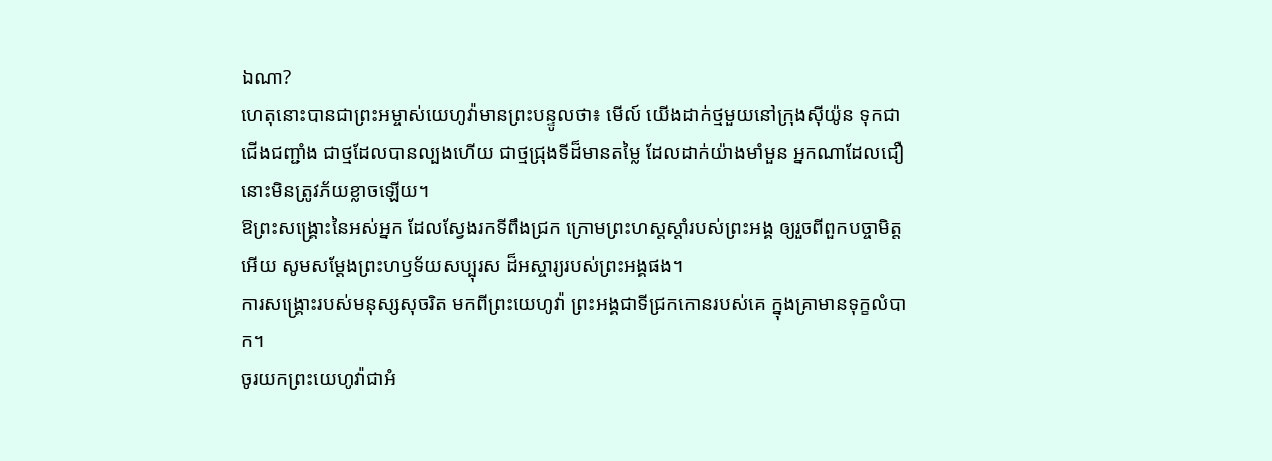ឯណា?
ហេតុនោះបានជាព្រះអម្ចាស់យេហូវ៉ាមានព្រះបន្ទូលថា៖ មើល៍ យើងដាក់ថ្មមួយនៅក្រុងស៊ីយ៉ូន ទុកជាជើងជញ្ជាំង ជាថ្មដែលបានល្បងហើយ ជាថ្មជ្រុងទីដ៏មានតម្លៃ ដែលដាក់យ៉ាងមាំមួន អ្នកណាដែលជឿ នោះមិនត្រូវភ័យខ្លាចឡើយ។
ឱព្រះសង្គ្រោះនៃអស់អ្នក ដែលស្វែងរកទីពឹងជ្រក ក្រោមព្រះហស្តស្តាំរបស់ព្រះអង្គ ឲ្យរួចពីពួកបច្ចាមិត្តអើយ សូមសម្ដែងព្រះហឫទ័យសប្បុរស ដ៏អស្ចារ្យរបស់ព្រះអង្គផង។
ការសង្គ្រោះរបស់មនុស្សសុចរិត មកពីព្រះយេហូវ៉ា ព្រះអង្គជាទីជ្រកកោនរបស់គេ ក្នុងគ្រាមានទុក្ខលំបាក។
ចូរយកព្រះយេហូវ៉ាជាអំ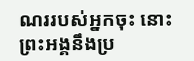ណររបស់អ្នកចុះ នោះព្រះអង្គនឹងប្រ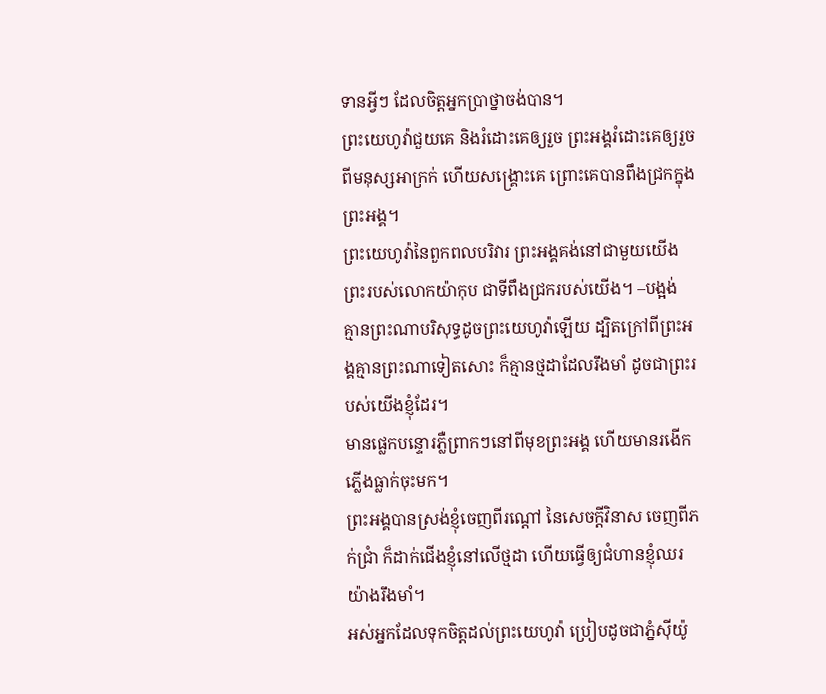ទានអ្វីៗ ដែលចិត្តអ្នកប្រាថ្នាចង់បាន។
ព្រះយេហូវ៉ាជួយគេ និងរំដោះគេឲ្យរួច ព្រះអង្គរំដោះគេឲ្យរួចពីមនុស្សអាក្រក់ ហើយសង្គ្រោះគេ ព្រោះគេបានពឹងជ្រកក្នុងព្រះអង្គ។
ព្រះយេហូវ៉ានៃពួកពលបរិវារ ព្រះអង្គគង់នៅជាមួយយើង ព្រះរបស់លោកយ៉ាកុប ជាទីពឹងជ្រករបស់យើង។ –បង្អង់
គ្មានព្រះណាបរិសុទ្ធដូចព្រះយេហូវ៉ាឡើយ ដ្បិតក្រៅពីព្រះអង្គគ្មានព្រះណាទៀតសោះ ក៏គ្មានថ្មដាដែលរឹងមាំ ដូចជាព្រះរបស់យើងខ្ញុំដែរ។
មានផ្លេកបន្ទោរភ្លឺព្រាកៗនៅពីមុខព្រះអង្គ ហើយមានរងើកភ្លើងធ្លាក់ចុះមក។
ព្រះអង្គបានស្រង់ខ្ញុំចេញពីរណ្ដៅ នៃសេចក្ដីវិនាស ចេញពីភក់ជ្រាំ ក៏ដាក់ជើងខ្ញុំនៅលើថ្មដា ហើយធ្វើឲ្យជំហានខ្ញុំឈរយ៉ាងរឹងមាំ។
អស់អ្នកដែលទុកចិត្តដល់ព្រះយេហូវ៉ា ប្រៀបដូចជាភ្នំស៊ីយ៉ូ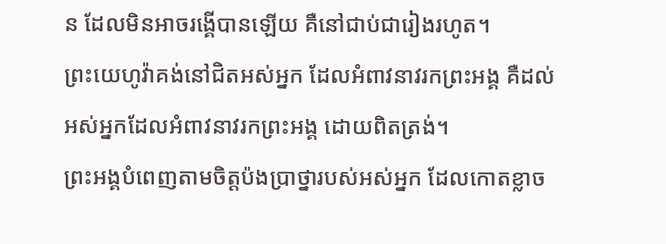ន ដែលមិនអាចរង្គើបានឡើយ គឺនៅជាប់ជារៀងរហូត។
ព្រះយេហូវ៉ាគង់នៅជិតអស់អ្នក ដែលអំពាវនាវរកព្រះអង្គ គឺដល់អស់អ្នកដែលអំពាវនាវរកព្រះអង្គ ដោយពិតត្រង់។
ព្រះអង្គបំពេញតាមចិត្តប៉ងប្រាថ្នារបស់អស់អ្នក ដែលកោតខ្លាច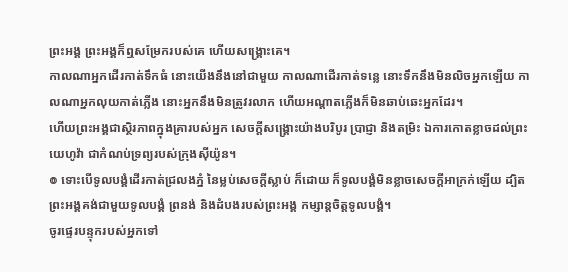ព្រះអង្គ ព្រះអង្គក៏ឮសម្រែករបស់គេ ហើយសង្គ្រោះគេ។
កាលណាអ្នកដើរកាត់ទឹកធំ នោះយើងនឹងនៅជាមួយ កាលណាដើរកាត់ទន្លេ នោះទឹកនឹងមិនលិចអ្នកឡើយ កាលណាអ្នកលុយកាត់ភ្លើង នោះអ្នកនឹងមិនត្រូវរលាក ហើយអណ្ដាតភ្លើងក៏មិនឆាប់ឆេះអ្នកដែរ។
ហើយព្រះអង្គជាស្ថិរភាពក្នុងគ្រារបស់អ្នក សេចក្ដីសង្គ្រោះយ៉ាងបរិបូរ ប្រាជ្ញា និងតម្រិះ ឯការកោតខ្លាចដល់ព្រះយេហូវ៉ា ជាកំណប់ទ្រព្យរបស់ក្រុងស៊ីយ៉ូន។
៙ ទោះបើទូលបង្គំដើរកាត់ជ្រលងភ្នំ នៃម្លប់សេចក្ដីស្លាប់ ក៏ដោយ ក៏ទូលបង្គំមិនខ្លាចសេចក្ដីអាក្រក់ឡើយ ដ្បិតព្រះអង្គគង់ជាមួយទូលបង្គំ ព្រនង់ និងដំបងរបស់ព្រះអង្គ កម្សាន្តចិត្តទូលបង្គំ។
ចូរផ្ទេរបន្ទុករបស់អ្នកទៅ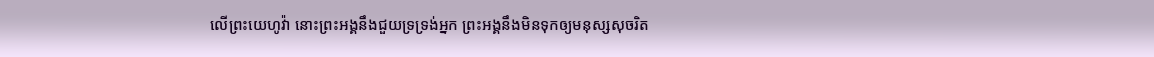លើព្រះយេហូវ៉ា នោះព្រះអង្គនឹងជួយទ្រទ្រង់អ្នក ព្រះអង្គនឹងមិនទុកឲ្យមនុស្សសុចរិត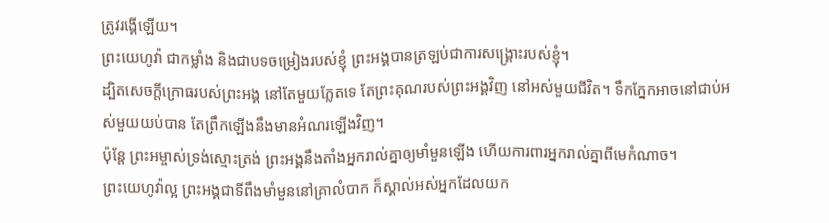ត្រូវរង្គើឡើយ។
ព្រះយេហូវ៉ា ជាកម្លាំង និងជាបទចម្រៀងរបស់ខ្ញុំ ព្រះអង្គបានត្រឡប់ជាការសង្គ្រោះរបស់ខ្ញុំ។
ដ្បិតសេចក្ដីក្រោធរបស់ព្រះអង្គ នៅតែមួយភ្លែតទេ តែព្រះគុណរបស់ព្រះអង្គវិញ នៅអស់មួយជីវិត។ ទឹកភ្នែកអាចនៅជាប់អស់មួយយប់បាន តែព្រឹកឡើងនឹងមានអំណរឡើងវិញ។
ប៉ុន្ដែ ព្រះអម្ចាស់ទ្រង់ស្មោះត្រង់ ព្រះអង្គនឹងតាំងអ្នករាល់គ្នាឲ្យមាំមួនឡើង ហើយការពារអ្នករាល់គ្នាពីមេកំណាច។
ព្រះយេហូវ៉ាល្អ ព្រះអង្គជាទីពឹងមាំមួននៅគ្រាលំបាក ក៏ស្គាល់អស់អ្នកដែលយក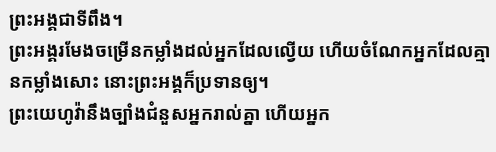ព្រះអង្គជាទីពឹង។
ព្រះអង្គរមែងចម្រើនកម្លាំងដល់អ្នកដែលល្វើយ ហើយចំណែកអ្នកដែលគ្មានកម្លាំងសោះ នោះព្រះអង្គក៏ប្រទានឲ្យ។
ព្រះយេហូវ៉ានឹងច្បាំងជំនួសអ្នករាល់គ្នា ហើយអ្នក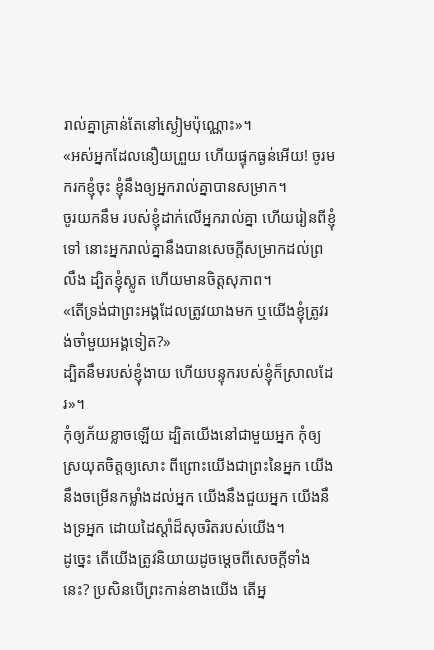រាល់គ្នាគ្រាន់តែនៅស្ងៀមប៉ុណ្ណោះ»។
«អស់អ្នកដែលនឿយព្រួយ ហើយផ្ទុកធ្ងន់អើយ! ចូរមករកខ្ញុំចុះ ខ្ញុំនឹងឲ្យអ្នករាល់គ្នាបានសម្រាក។
ចូរយកនឹម របស់ខ្ញុំដាក់លើអ្នករាល់គ្នា ហើយរៀនពីខ្ញុំទៅ នោះអ្នករាល់គ្នានឹងបានសេចក្តីសម្រាកដល់ព្រលឹង ដ្បិតខ្ញុំស្លូត ហើយមានចិត្តសុភាព។
«តើទ្រង់ជាព្រះអង្គដែលត្រូវយាងមក ឬយើងខ្ញុំត្រូវរង់ចាំមួយអង្គទៀត?»
ដ្បិតនឹមរបស់ខ្ញុំងាយ ហើយបន្ទុករបស់ខ្ញុំក៏ស្រាលដែរ»។
កុំឲ្យភ័យខ្លាចឡើយ ដ្បិតយើងនៅជាមួយអ្នក កុំឲ្យស្រយុតចិត្តឲ្យសោះ ពីព្រោះយើងជាព្រះនៃអ្នក យើងនឹងចម្រើនកម្លាំងដល់អ្នក យើងនឹងជួយអ្នក យើងនឹងទ្រអ្នក ដោយដៃស្តាំដ៏សុចរិតរបស់យើង។
ដូច្នេះ តើយើងត្រូវនិយាយដូចម្តេចពីសេចក្តីទាំងនេះ? ប្រសិនបើព្រះកាន់ខាងយើង តើអ្ន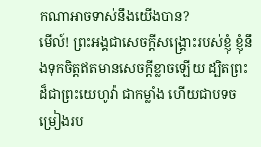កណាអាចទាស់នឹងយើងបាន?
មើល៍! ព្រះអង្គជាសេចក្ដីសង្គ្រោះរបស់ខ្ញុំ ខ្ញុំនឹងទុកចិត្តឥតមានសេចក្ដីខ្លាចឡើយ ដ្បិតព្រះ ដ៏ជាព្រះយេហូវ៉ា ជាកម្លាំង ហើយជាបទចម្រៀងរប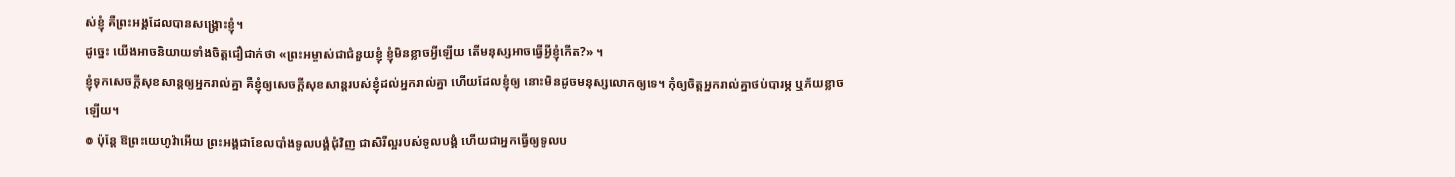ស់ខ្ញុំ គឺព្រះអង្គដែលបានសង្គ្រោះខ្ញុំ។
ដូច្នេះ យើងអាចនិយាយទាំងចិត្តជឿជាក់ថា «ព្រះអម្ចាស់ជាជំនួយខ្ញុំ ខ្ញុំមិនខ្លាចអ្វីឡើយ តើមនុស្សអាចធ្វើអ្វីខ្ញុំកើត?» ។
ខ្ញុំទុកសេចក្តីសុខសាន្តឲ្យអ្នករាល់គ្នា គឺខ្ញុំឲ្យសេចក្តីសុខសាន្តរបស់ខ្ញុំដល់អ្នករាល់គ្នា ហើយដែលខ្ញុំឲ្យ នោះមិនដូចមនុស្សលោកឲ្យទេ។ កុំឲ្យចិត្តអ្នករាល់គ្នាថប់បារម្ភ ឬភ័យខ្លាចឡើយ។
៙ ប៉ុន្តែ ឱព្រះយេហូវ៉ាអើយ ព្រះអង្គជាខែលបាំងទូលបង្គំជុំវិញ ជាសិរីល្អរបស់ទូលបង្គំ ហើយជាអ្នកធ្វើឲ្យទូលប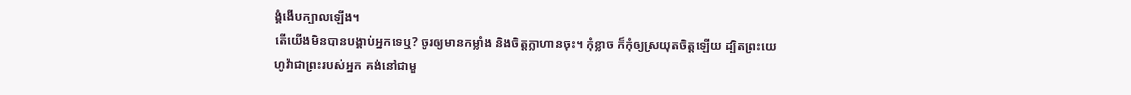ង្គំងើបក្បាលឡើង។
តើយើងមិនបានបង្គាប់អ្នកទេឬ? ចូរឲ្យមានកម្លាំង និងចិត្តក្លាហានចុះ។ កុំខ្លាច ក៏កុំឲ្យស្រយុតចិត្តឡើយ ដ្បិតព្រះយេហូវ៉ាជាព្រះរបស់អ្នក គង់នៅជាមួ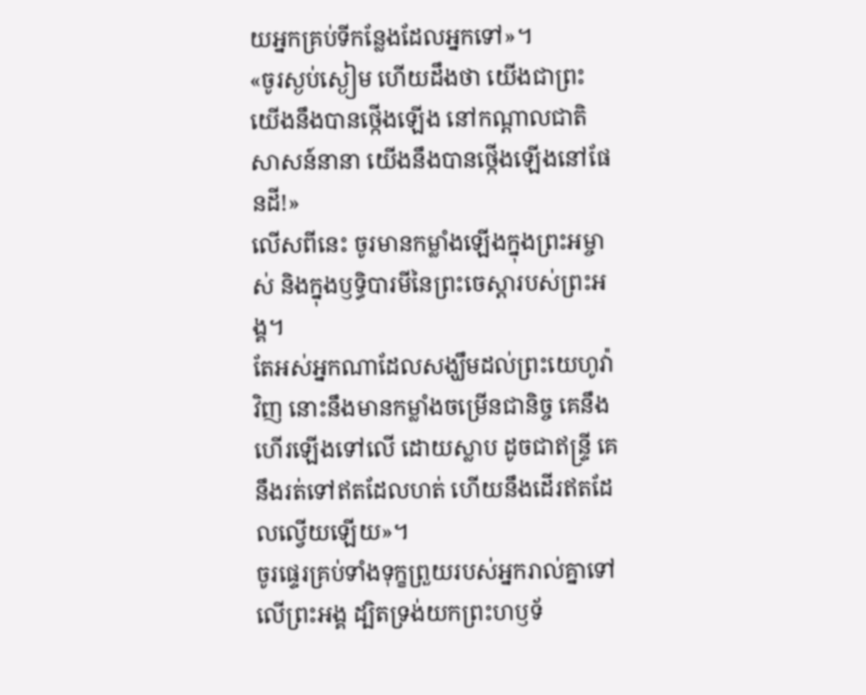យអ្នកគ្រប់ទីកន្លែងដែលអ្នកទៅ»។
«ចូរស្ងប់ស្ងៀម ហើយដឹងថា យើងជាព្រះ យើងនឹងបានថ្កើងឡើង នៅកណ្ដាលជាតិសាសន៍នានា យើងនឹងបានថ្កើងឡើងនៅផែនដី!»
លើសពីនេះ ចូរមានកម្លាំងឡើងក្នុងព្រះអម្ចាស់ និងក្នុងឫទ្ធិបារមីនៃព្រះចេស្តារបស់ព្រះអង្គ។
តែអស់អ្នកណាដែលសង្ឃឹមដល់ព្រះយេហូវ៉ាវិញ នោះនឹងមានកម្លាំងចម្រើនជានិច្ច គេនឹងហើរឡើងទៅលើ ដោយស្លាប ដូចជាឥន្ទ្រី គេនឹងរត់ទៅឥតដែលហត់ ហើយនឹងដើរឥតដែលល្វើយឡើយ»។
ចូរផ្ទេរគ្រប់ទាំងទុក្ខព្រួយរបស់អ្នករាល់គ្នាទៅលើព្រះអង្គ ដ្បិតទ្រង់យកព្រះហឫទ័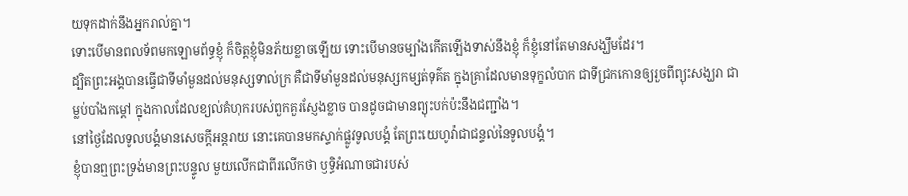យទុកដាក់នឹងអ្នករាល់គ្នា។
ទោះបើមានពលទ័ពមកឡោមព័ទ្ធខ្ញុំ ក៏ចិត្តខ្ញុំមិនភ័យខ្លាចឡើយ ទោះបើមានចម្បាំងកើតឡើងទាស់នឹងខ្ញុំ ក៏ខ្ញុំនៅតែមានសង្ឃឹមដែរ។
ដ្បិតព្រះអង្គបានធ្វើជាទីមាំមួនដល់មនុស្សទាល់ក្រ គឺជាទីមាំមួនដល់មនុស្សកម្សត់ទុគ៌ត ក្នុងគ្រាដែលមានទុក្ខលំបាក ជាទីជ្រកកោនឲ្យរួចពីព្យុះសង្ឃរា ជាម្លប់បាំងកម្ដៅ ក្នុងកាលដែលខ្យល់គំហុករបស់ពួកគួរស្ញែងខ្លាច បានដូចជាមានព្យុះបក់ប៉ះនឹងជញ្ជាំង។
នៅថ្ងៃដែលទូលបង្គំមានសេចក្ដីអន្តរាយ នោះគេបានមកស្ទាក់ផ្លូវទូលបង្គំ តែព្រះយេហូវ៉ាជាជន្ទល់នៃទូលបង្គំ។
ខ្ញុំបានឮព្រះទ្រង់មានព្រះបន្ទូល មួយលើកជាពីរលើកថា ឫទ្ធិអំណាចជារបស់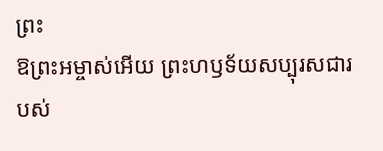ព្រះ
ឱព្រះអម្ចាស់អើយ ព្រះហឫទ័យសប្បុរសជារបស់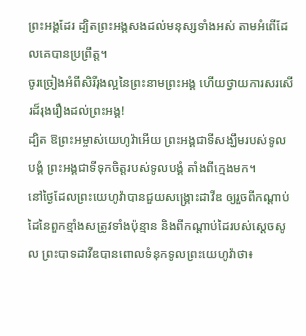ព្រះអង្គដែរ ដ្បិតព្រះអង្គសងដល់មនុស្សទាំងអស់ តាមអំពើដែលគេបានប្រព្រឹត្ត។
ចូរច្រៀងអំពីសិរីរុងល្អនៃព្រះនាមព្រះអង្គ ហើយថ្វាយការសរសើរដ៏រុងរឿងដល់ព្រះអង្គ!
ដ្បិត ឱព្រះអម្ចាស់យេហូវ៉ាអើយ ព្រះអង្គជាទីសង្ឃឹមរបស់ទូលបង្គំ ព្រះអង្គជាទីទុកចិត្តរបស់ទូលបង្គំ តាំងពីក្មេងមក។
នៅថ្ងៃដែលព្រះយេហូវ៉ាបានជួយសង្គ្រោះដាវីឌ ឲ្យរួចពីកណ្ដាប់ដៃនៃពួកខ្មាំងសត្រូវទាំងប៉ុន្មាន និងពីកណ្ដាប់ដៃរបស់ស្តេចសូល ព្រះបាទដាវីឌបានពោលទំនុកទូលព្រះយេហូវ៉ាថា៖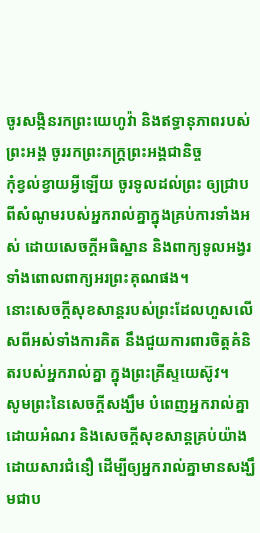ចូរសង្កិនរកព្រះយេហូវ៉ា និងឥទ្ធានុភាពរបស់ព្រះអង្គ ចូររកព្រះភក្ត្រព្រះអង្គជានិច្ច
កុំខ្វល់ខ្វាយអ្វីឡើយ ចូរទូលដល់ព្រះ ឲ្យជ្រាបពីសំណូមរបស់អ្នករាល់គ្នាក្នុងគ្រប់ការទាំងអស់ ដោយសេចក្ដីអធិស្ឋាន និងពាក្យទូលអង្វរ ទាំងពោលពាក្យអរព្រះគុណផង។
នោះសេចក្ដីសុខសាន្តរបស់ព្រះដែលហួសលើសពីអស់ទាំងការគិត នឹងជួយការពារចិត្តគំនិតរបស់អ្នករាល់គ្នា ក្នុងព្រះគ្រីស្ទយេស៊ូវ។
សូមព្រះនៃសេចក្តីសង្ឃឹម បំពេញអ្នករាល់គ្នាដោយអំណរ និងសេចក្តីសុខសាន្តគ្រប់យ៉ាងដោយសារជំនឿ ដើម្បីឲ្យអ្នករាល់គ្នាមានសង្ឃឹមជាប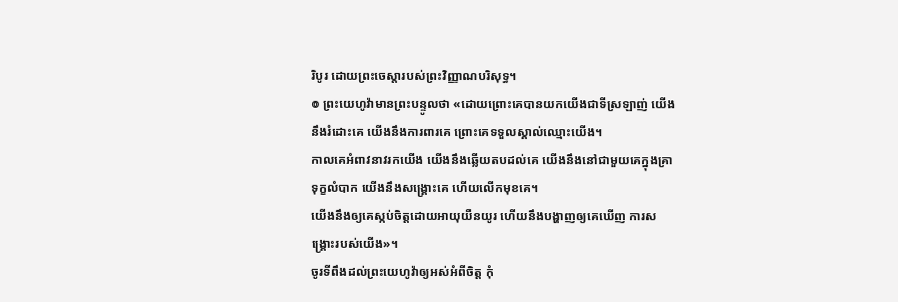រិបូរ ដោយព្រះចេស្តារបស់ព្រះវិញ្ញាណបរិសុទ្ធ។
៙ ព្រះយេហូវ៉ាមានព្រះបន្ទូលថា «ដោយព្រោះគេបានយកយើងជាទីស្រឡាញ់ យើងនឹងរំដោះគេ យើងនឹងការពារគេ ព្រោះគេទទួលស្គាល់ឈ្មោះយើង។
កាលគេអំពាវនាវរកយើង យើងនឹងឆ្លើយតបដល់គេ យើងនឹងនៅជាមួយគេក្នុងគ្រាទុក្ខលំបាក យើងនឹងសង្គ្រោះគេ ហើយលើកមុខគេ។
យើងនឹងឲ្យគេស្កប់ចិត្តដោយអាយុយឺនយូរ ហើយនឹងបង្ហាញឲ្យគេឃើញ ការសង្គ្រោះរបស់យើង»។
ចូរទីពឹងដល់ព្រះយេហូវ៉ាឲ្យអស់អំពីចិត្ត កុំ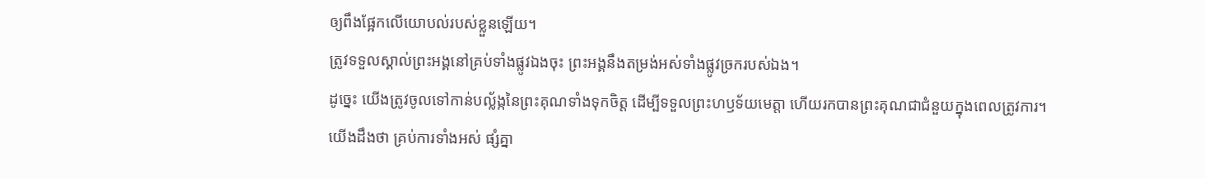ឲ្យពឹងផ្អែកលើយោបល់របស់ខ្លួនឡើយ។
ត្រូវទទួលស្គាល់ព្រះអង្គនៅគ្រប់ទាំងផ្លូវឯងចុះ ព្រះអង្គនឹងតម្រង់អស់ទាំងផ្លូវច្រករបស់ឯង។
ដូច្នេះ យើងត្រូវចូលទៅកាន់បល្ល័ង្កនៃព្រះគុណទាំងទុកចិត្ត ដើម្បីទទួលព្រះហឫទ័យមេត្តា ហើយរកបានព្រះគុណជាជំនួយក្នុងពេលត្រូវការ។
យើងដឹងថា គ្រប់ការទាំងអស់ ផ្សំគ្នា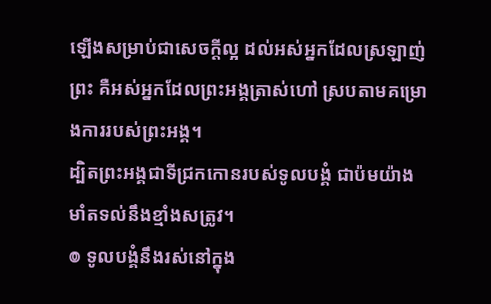ឡើងសម្រាប់ជាសេចក្តីល្អ ដល់អស់អ្នកដែលស្រឡាញ់ព្រះ គឺអស់អ្នកដែលព្រះអង្គត្រាស់ហៅ ស្របតាមគម្រោងការរបស់ព្រះអង្គ។
ដ្បិតព្រះអង្គជាទីជ្រកកោនរបស់ទូលបង្គំ ជាប៉មយ៉ាងមាំតទល់នឹងខ្មាំងសត្រូវ។
៙ ទូលបង្គំនឹងរស់នៅក្នុង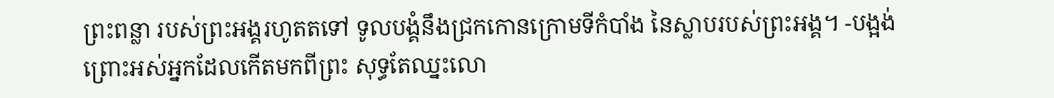ព្រះពន្លា របស់ព្រះអង្គរហូតតទៅ ទូលបង្គំនឹងជ្រកកោនក្រោមទីកំបាំង នៃស្លាបរបស់ព្រះអង្គ។ -បង្អង់
ព្រោះអស់អ្នកដែលកើតមកពីព្រះ សុទ្ធតែឈ្នះលោ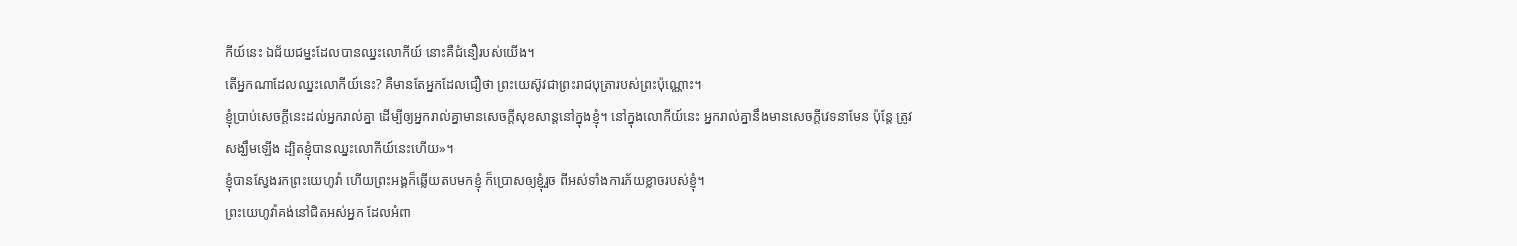កីយ៍នេះ ឯជ័យជម្នះដែលបានឈ្នះលោកីយ៍ នោះគឺជំនឿរបស់យើង។
តើអ្នកណាដែលឈ្នះលោកីយ៍នេះ? គឺមានតែអ្នកដែលជឿថា ព្រះយេស៊ូវជាព្រះរាជបុត្រារបស់ព្រះប៉ុណ្ណោះ។
ខ្ញុំប្រាប់សេចក្ដីនេះដល់អ្នករាល់គ្នា ដើម្បីឲ្យអ្នករាល់គ្នាមានសេចក្តីសុខសាន្តនៅក្នុងខ្ញុំ។ នៅក្នុងលោកីយ៍នេះ អ្នករាល់គ្នានឹងមានសេចក្តីវេទនាមែន ប៉ុន្តែ ត្រូវសង្ឃឹមឡើង ដ្បិតខ្ញុំបានឈ្នះលោកីយ៍នេះហើយ»។
ខ្ញុំបានស្វែងរកព្រះយេហូវ៉ា ហើយព្រះអង្គក៏ឆ្លើយតបមកខ្ញុំ ក៏ប្រោសឲ្យខ្ញុំរួច ពីអស់ទាំងការភ័យខ្លាចរបស់ខ្ញុំ។
ព្រះយេហូវ៉ាគង់នៅជិតអស់អ្នក ដែលអំពា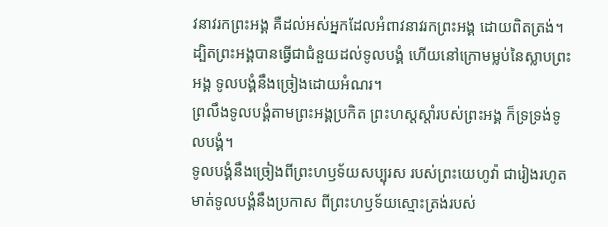វនាវរកព្រះអង្គ គឺដល់អស់អ្នកដែលអំពាវនាវរកព្រះអង្គ ដោយពិតត្រង់។
ដ្បិតព្រះអង្គបានធ្វើជាជំនួយដល់ទូលបង្គំ ហើយនៅក្រោមម្លប់នៃស្លាបព្រះអង្គ ទូលបង្គំនឹងច្រៀងដោយអំណរ។
ព្រលឹងទូលបង្គំតាមព្រះអង្គប្រកិត ព្រះហស្តស្តាំរបស់ព្រះអង្គ ក៏ទ្រទ្រង់ទូលបង្គំ។
ទូលបង្គំនឹងច្រៀងពីព្រះហឫទ័យសប្បុរស របស់ព្រះយេហូវ៉ា ជារៀងរហូត មាត់ទូលបង្គំនឹងប្រកាស ពីព្រះហឫទ័យស្មោះត្រង់របស់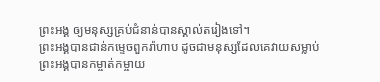ព្រះអង្គ ឲ្យមនុស្សគ្រប់ជំនាន់បានស្គាល់តរៀងទៅ។
ព្រះអង្គបានជាន់កម្ទេចពួករ៉ាហាប ដូចជាមនុស្សដែលគេវាយសម្លាប់ ព្រះអង្គបានកម្ចាត់កម្ចាយ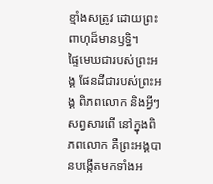ខ្មាំងសត្រូវ ដោយព្រះពាហុដ៏មានឫទ្ធិ។
ផ្ទៃមេឃជារបស់ព្រះអង្គ ផែនដីជារបស់ព្រះអង្គ ពិភពលោក និងអ្វីៗសព្វសារពើ នៅក្នុងពិភពលោក គឺព្រះអង្គបានបង្កើតមកទាំងអ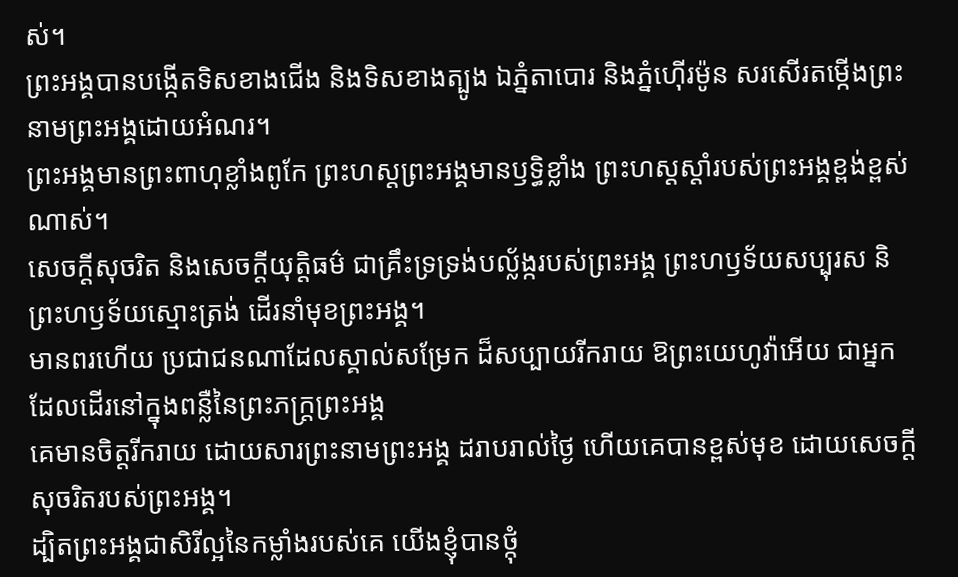ស់។
ព្រះអង្គបានបង្កើតទិសខាងជើង និងទិសខាងត្បូង ឯភ្នំតាបោរ និងភ្នំហ៊ើរម៉ូន សរសើរតម្កើងព្រះនាមព្រះអង្គដោយអំណរ។
ព្រះអង្គមានព្រះពាហុខ្លាំងពូកែ ព្រះហស្តព្រះអង្គមានឫទ្ធិខ្លាំង ព្រះហស្តស្តាំរបស់ព្រះអង្គខ្ពង់ខ្ពស់ណាស់។
សេចក្ដីសុចរិត និងសេចក្ដីយុត្តិធម៌ ជាគ្រឹះទ្រទ្រង់បល្ល័ង្ករបស់ព្រះអង្គ ព្រះហឫទ័យសប្បុរស និព្រះហឫទ័យស្មោះត្រង់ ដើរនាំមុខព្រះអង្គ។
មានពរហើយ ប្រជាជនណាដែលស្គាល់សម្រែក ដ៏សប្បាយរីករាយ ឱព្រះយេហូវ៉ាអើយ ជាអ្នកដែលដើរនៅក្នុងពន្លឺនៃព្រះភក្ត្រព្រះអង្គ
គេមានចិត្តរីករាយ ដោយសារព្រះនាមព្រះអង្គ ដរាបរាល់ថ្ងៃ ហើយគេបានខ្ពស់មុខ ដោយសេចក្ដីសុចរិតរបស់ព្រះអង្គ។
ដ្បិតព្រះអង្គជាសិរីល្អនៃកម្លាំងរបស់គេ យើងខ្ញុំបានថ្កុំ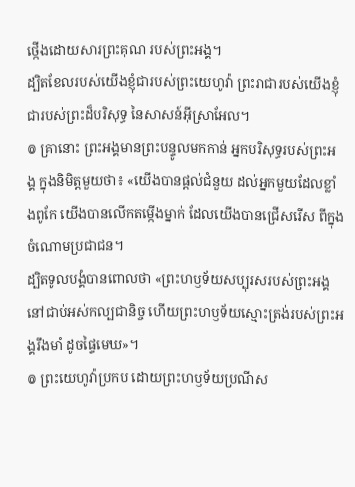ថ្កើងដោយសារព្រះគុណ របស់ព្រះអង្គ។
ដ្បិតខែលរបស់យើងខ្ញុំជារបស់ព្រះយេហូវ៉ា ព្រះរាជារបស់យើងខ្ញុំជារបស់ព្រះដ៏បរិសុទ្ធ នៃសាសន៍អ៊ីស្រាអែល។
៙ គ្រានោះ ព្រះអង្គមានព្រះបន្ទូលមកកាន់ អ្នកបរិសុទ្ធរបស់ព្រះអង្គ ក្នុងនិមិត្តមួយថា៖ «យើងបានផ្ដល់ជំនួយ ដល់អ្នកមួយដែលខ្លាំងពូកែ យើងបានលើកតម្កើងម្នាក់ ដែលយើងបានជ្រើសរើស ពីក្នុងចំណោមប្រជាជន។
ដ្បិតទូលបង្គំបានពោលថា «ព្រះហឫទ័យសប្បុរសរបស់ព្រះអង្គ នៅជាប់អស់កល្បជានិច្ច ហើយព្រះហឫទ័យស្មោះត្រង់របស់ព្រះអង្គរឹងមាំ ដូចផ្ទៃមេឃ»។
៙ ព្រះយេហូវ៉ាប្រកប ដោយព្រះហឫទ័យប្រណីស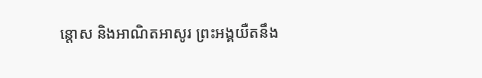ន្ដោស និងអាណិតអាសូរ ព្រះអង្គយឺតនឹង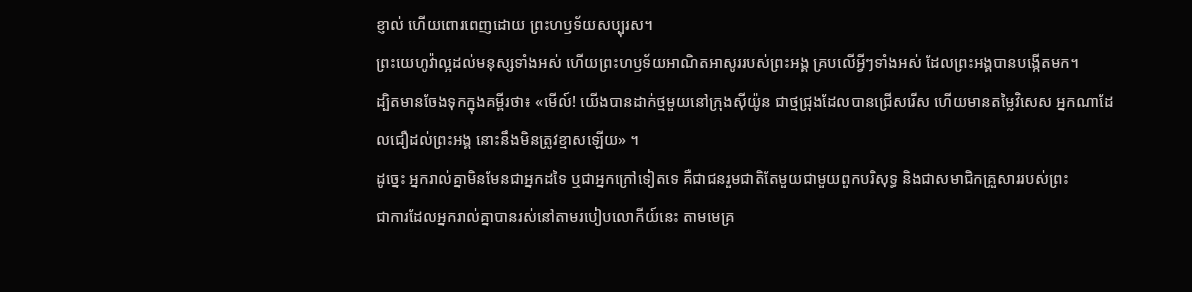ខ្ញាល់ ហើយពោរពេញដោយ ព្រះហឫទ័យសប្បុរស។
ព្រះយេហូវ៉ាល្អដល់មនុស្សទាំងអស់ ហើយព្រះហឫទ័យអាណិតអាសូររបស់ព្រះអង្គ គ្របលើអ្វីៗទាំងអស់ ដែលព្រះអង្គបានបង្កើតមក។
ដ្បិតមានចែងទុកក្នុងគម្ពីរថា៖ «មើល៍! យើងបានដាក់ថ្មមួយនៅក្រុងស៊ីយ៉ូន ជាថ្មជ្រុងដែលបានជ្រើសរើស ហើយមានតម្លៃវិសេស អ្នកណាដែលជឿដល់ព្រះអង្គ នោះនឹងមិនត្រូវខ្មាសឡើយ» ។
ដូច្នេះ អ្នករាល់គ្នាមិនមែនជាអ្នកដទៃ ឬជាអ្នកក្រៅទៀតទេ គឺជាជនរួមជាតិតែមួយជាមួយពួកបរិសុទ្ធ និងជាសមាជិកគ្រួសាររបស់ព្រះ
ជាការដែលអ្នករាល់គ្នាបានរស់នៅតាមរបៀបលោកីយ៍នេះ តាមមេគ្រ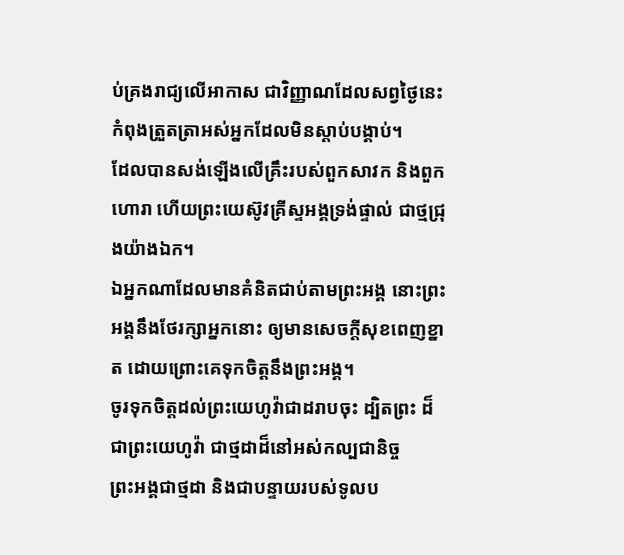ប់គ្រងរាជ្យលើអាកាស ជាវិញ្ញាណដែលសព្វថ្ងៃនេះ កំពុងត្រួតត្រាអស់អ្នកដែលមិនស្ដាប់បង្គាប់។
ដែលបានសង់ឡើងលើគ្រឹះរបស់ពួកសាវក និងពួកហោរា ហើយព្រះយេស៊ូវគ្រីស្ទអង្គទ្រង់ផ្ទាល់ ជាថ្មជ្រុងយ៉ាងឯក។
ឯអ្នកណាដែលមានគំនិតជាប់តាមព្រះអង្គ នោះព្រះអង្គនឹងថែរក្សាអ្នកនោះ ឲ្យមានសេចក្ដីសុខពេញខ្នាត ដោយព្រោះគេទុកចិត្តនឹងព្រះអង្គ។
ចូរទុកចិត្តដល់ព្រះយេហូវ៉ាជាដរាបចុះ ដ្បិតព្រះ ដ៏ជាព្រះយេហូវ៉ា ជាថ្មដាដ៏នៅអស់កល្បជានិច្ច
ព្រះអង្គជាថ្មដា និងជាបន្ទាយរបស់ទូលប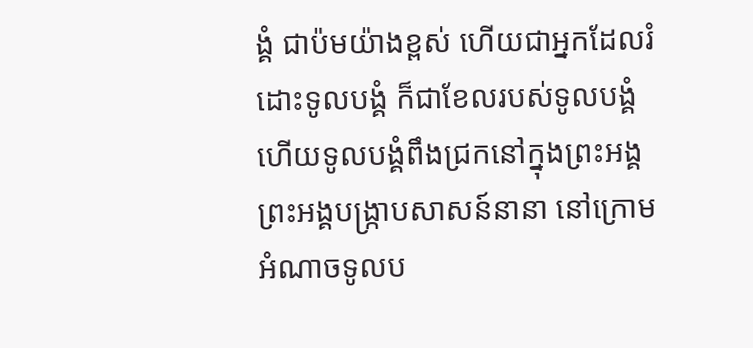ង្គំ ជាប៉មយ៉ាងខ្ពស់ ហើយជាអ្នកដែលរំដោះទូលបង្គំ ក៏ជាខែលរបស់ទូលបង្គំ ហើយទូលបង្គំពឹងជ្រកនៅក្នុងព្រះអង្គ ព្រះអង្គបង្ក្រាបសាសន៍នានា នៅក្រោមអំណាចទូលប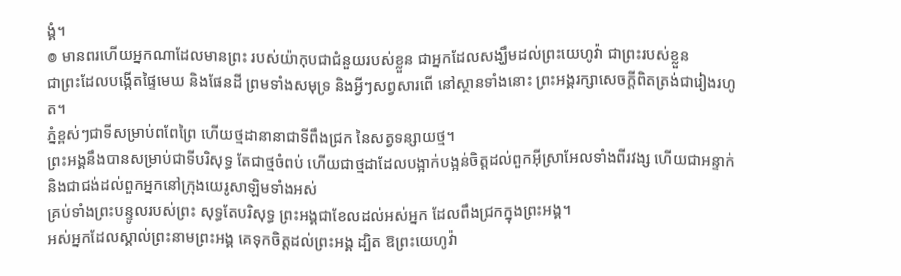ង្គំ។
៙ មានពរហើយអ្នកណាដែលមានព្រះ របស់យ៉ាកុបជាជំនួយរបស់ខ្លួន ជាអ្នកដែលសង្ឃឹមដល់ព្រះយេហូវ៉ា ជាព្រះរបស់ខ្លួន
ជាព្រះដែលបង្កើតផ្ទៃមេឃ និងផែនដី ព្រមទាំងសមុទ្រ និងអ្វីៗសព្វសារពើ នៅស្ថានទាំងនោះ ព្រះអង្គរក្សាសេចក្ដីពិតត្រង់ជារៀងរហូត។
ភ្នំខ្ពស់ៗជាទីសម្រាប់ពពែព្រៃ ហើយថ្មដានានាជាទីពឹងជ្រក នៃសត្វទន្សាយថ្ម។
ព្រះអង្គនឹងបានសម្រាប់ជាទីបរិសុទ្ធ តែជាថ្មចំពប់ ហើយជាថ្មដាដែលបង្អាក់បង្អន់ចិត្តដល់ពួកអ៊ីស្រាអែលទាំងពីរវង្ស ហើយជាអន្ទាក់ និងជាជង់ដល់ពួកអ្នកនៅក្រុងយេរូសាឡិមទាំងអស់
គ្រប់ទាំងព្រះបន្ទូលរបស់ព្រះ សុទ្ធតែបរិសុទ្ធ ព្រះអង្គជាខែលដល់អស់អ្នក ដែលពឹងជ្រកក្នុងព្រះអង្គ។
អស់អ្នកដែលស្គាល់ព្រះនាមព្រះអង្គ គេទុកចិត្តដល់ព្រះអង្គ ដ្បិត ឱព្រះយេហូវ៉ា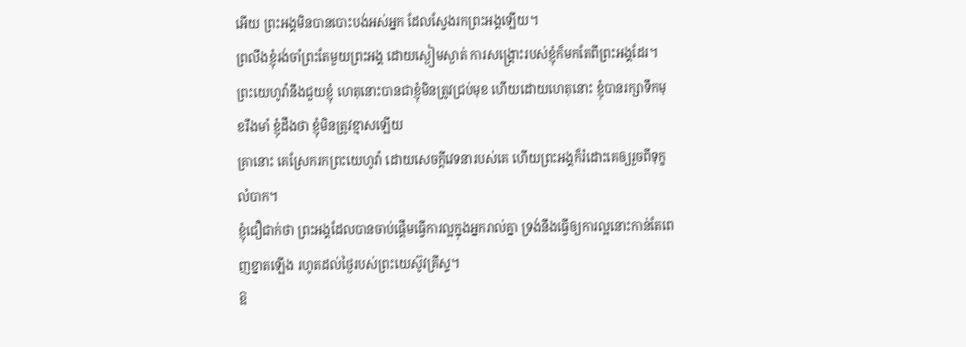អើយ ព្រះអង្គមិនបានបោះបង់អស់អ្នក ដែលស្វែងរកព្រះអង្គឡើយ។
ព្រលឹងខ្ញុំរង់ចាំព្រះតែមួយព្រះអង្គ ដោយស្ងៀមស្ងាត់ ការសង្គ្រោះរបស់ខ្ញុំក៏មកតែពីព្រះអង្គដែរ។
ព្រះយេហូវ៉ានឹងជួយខ្ញុំ ហេតុនោះបានជាខ្ញុំមិនត្រូវជ្រប់មុខ ហើយដោយហេតុនោះ ខ្ញុំបានរក្សាទឹកមុខរឹងមាំ ខ្ញុំដឹងថា ខ្ញុំមិនត្រូវខ្មាសឡើយ
គ្រានោះ គេស្រែករកព្រះយេហូវ៉ា ដោយសេចក្ដីវេទនារបស់គេ ហើយព្រះអង្គក៏រំដោះគេឲ្យរួចពីទុក្ខលំបាក។
ខ្ញុំជឿជាក់ថា ព្រះអង្គដែលបានចាប់ផ្តើមធ្វើការល្អក្នុងអ្នករាល់គ្នា ទ្រង់នឹងធ្វើឲ្យការល្អនោះកាន់តែពេញខ្នាតឡើង រហូតដល់ថ្ងៃរបស់ព្រះយេស៊ូវគ្រីស្ទ។
ឱ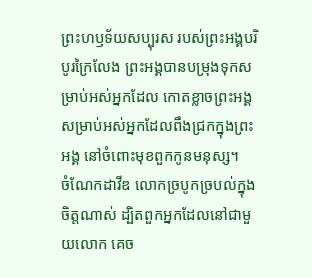ព្រះហឫទ័យសប្បុរស របស់ព្រះអង្គបរិបូរក្រៃលែង ព្រះអង្គបានបម្រុងទុកសម្រាប់អស់អ្នកដែល កោតខ្លាចព្រះអង្គ សម្រាប់អស់អ្នកដែលពឹងជ្រកក្នុងព្រះអង្គ នៅចំពោះមុខពួកកូនមនុស្ស។
ចំណែកដាវីឌ លោកច្របូកច្របល់ក្នុងចិត្តណាស់ ដ្បិតពួកអ្នកដែលនៅជាមួយលោក គេច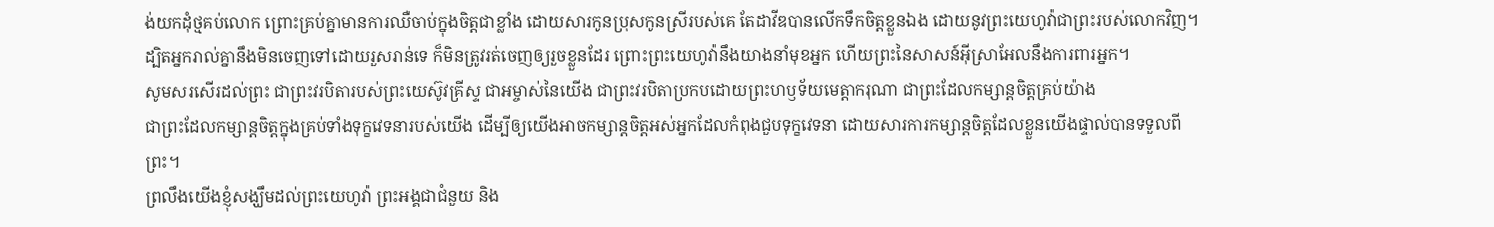ង់យកដុំថ្មគប់លោក ព្រោះគ្រប់គ្នាមានការឈឺចាប់ក្នុងចិត្តជាខ្លាំង ដោយសារកូនប្រុសកូនស្រីរបស់គេ តែដាវីឌបានលើកទឹកចិត្តខ្លួនឯង ដោយនូវព្រះយេហូវ៉ាជាព្រះរបស់លោកវិញ។
ដ្បិតអ្នករាល់គ្នានឹងមិនចេញទៅដោយរួសរាន់ទេ ក៏មិនត្រូវរត់ចេញឲ្យរួចខ្លួនដែរ ព្រោះព្រះយេហូវ៉ានឹងយាងនាំមុខអ្នក ហើយព្រះនៃសាសន៍អ៊ីស្រាអែលនឹងការពារអ្នក។
សូមសរសើរដល់ព្រះ ជាព្រះវរបិតារបស់ព្រះយេស៊ូវគ្រីស្ទ ជាអម្ចាស់នៃយើង ជាព្រះវរបិតាប្រកបដោយព្រះហឫទ័យមេត្ដាករុណា ជាព្រះដែលកម្សាន្តចិត្តគ្រប់យ៉ាង
ជាព្រះដែលកម្សាន្តចិត្តក្នុងគ្រប់ទាំងទុក្ខវេទនារបស់យើង ដើម្បីឲ្យយើងអាចកម្សាន្តចិត្តអស់អ្នកដែលកំពុងជួបទុក្ខវេទនា ដោយសារការកម្សាន្តចិត្តដែលខ្លួនយើងផ្ទាល់បានទទួលពីព្រះ។
ព្រលឹងយើងខ្ញុំសង្ឃឹមដល់ព្រះយេហូវ៉ា ព្រះអង្គជាជំនួយ និង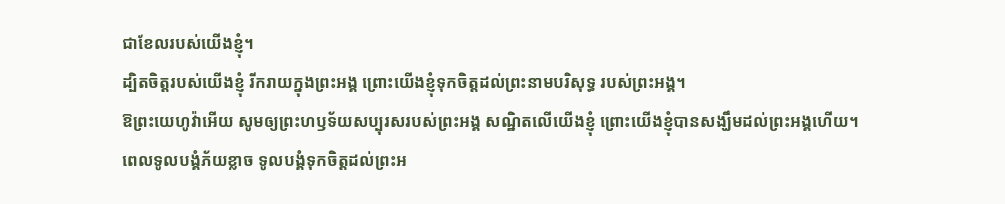ជាខែលរបស់យើងខ្ញុំ។
ដ្បិតចិត្តរបស់យើងខ្ញុំ រីករាយក្នុងព្រះអង្គ ព្រោះយើងខ្ញុំទុកចិត្តដល់ព្រះនាមបរិសុទ្ធ របស់ព្រះអង្គ។
ឱព្រះយេហូវ៉ាអើយ សូមឲ្យព្រះហឫទ័យសប្បុរសរបស់ព្រះអង្គ សណ្ឋិតលើយើងខ្ញុំ ព្រោះយើងខ្ញុំបានសង្ឃឹមដល់ព្រះអង្គហើយ។
ពេលទូលបង្គំភ័យខ្លាច ទូលបង្គំទុកចិត្តដល់ព្រះអ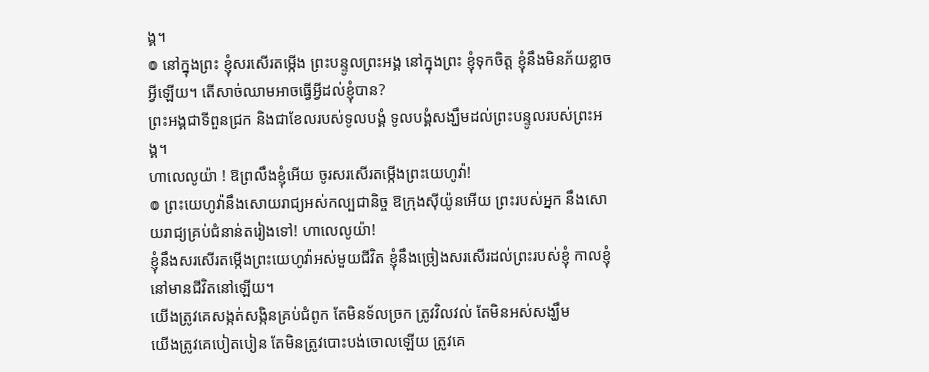ង្គ។
៙ នៅក្នុងព្រះ ខ្ញុំសរសើរតម្កើង ព្រះបន្ទូលព្រះអង្គ នៅក្នុងព្រះ ខ្ញុំទុកចិត្ត ខ្ញុំនឹងមិនភ័យខ្លាចអ្វីឡើយ។ តើសាច់ឈាមអាចធ្វើអ្វីដល់ខ្ញុំបាន?
ព្រះអង្គជាទីពួនជ្រក និងជាខែលរបស់ទូលបង្គំ ទូលបង្គំសង្ឃឹមដល់ព្រះបន្ទូលរបស់ព្រះអង្គ។
ហាលេលូយ៉ា ! ឱព្រលឹងខ្ញុំអើយ ចូរសរសើរតម្កើងព្រះយេហូវ៉ា!
៙ ព្រះយេហូវ៉ានឹងសោយរាជ្យអស់កល្បជានិច្ច ឱក្រុងស៊ីយ៉ូនអើយ ព្រះរបស់អ្នក នឹងសោយរាជ្យគ្រប់ជំនាន់តរៀងទៅ! ហាលេលូយ៉ា!
ខ្ញុំនឹងសរសើរតម្កើងព្រះយេហូវ៉ាអស់មួយជីវិត ខ្ញុំនឹងច្រៀងសរសើរដល់ព្រះរបស់ខ្ញុំ កាលខ្ញុំនៅមានជីវិតនៅឡើយ។
យើងត្រូវគេសង្កត់សង្កិនគ្រប់ជំពូក តែមិនទ័លច្រក ត្រូវវិលវល់ តែមិនអស់សង្ឃឹម
យើងត្រូវគេបៀតបៀន តែមិនត្រូវបោះបង់ចោលឡើយ ត្រូវគេ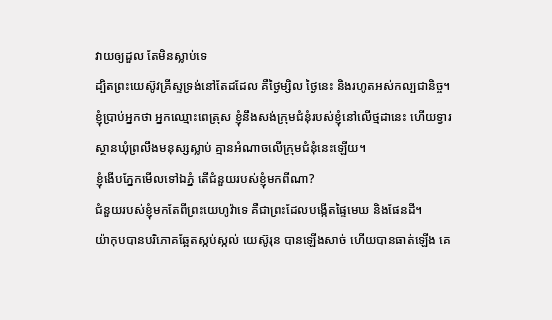វាយឲ្យដួល តែមិនស្លាប់ទេ
ដ្បិតព្រះយេស៊ូវគ្រីស្ទទ្រង់នៅតែដដែល គឺថ្ងៃម្សិល ថ្ងៃនេះ និងរហូតអស់កល្បជានិច្ច។
ខ្ញុំប្រាប់អ្នកថា អ្នកឈ្មោះពេត្រុស ខ្ញុំនឹងសង់ក្រុមជំនុំរបស់ខ្ញុំនៅលើថ្មដានេះ ហើយទ្វារស្ថានឃុំព្រលឹងមនុស្សស្លាប់ គ្មានអំណាចលើក្រុមជំនុំនេះឡើយ។
ខ្ញុំងើបភ្នែកមើលទៅឯភ្នំ តើជំនួយរបស់ខ្ញុំមកពីណា?
ជំនួយរបស់ខ្ញុំមកតែពីព្រះយេហូវ៉ាទេ គឺជាព្រះដែលបង្កើតផ្ទៃមេឃ និងផែនដី។
យ៉ាកុបបានបរិភោគឆ្អែតស្កប់ស្កល់ យេស៊ូរុន បានឡើងសាច់ ហើយបានធាត់ឡើង គេ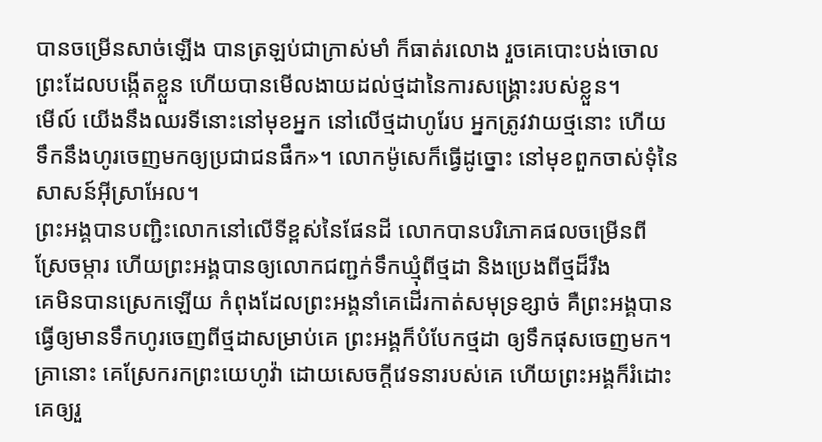បានចម្រើនសាច់ឡើង បានត្រឡប់ជាក្រាស់មាំ ក៏ធាត់រលោង រួចគេបោះបង់ចោលព្រះដែលបង្កើតខ្លួន ហើយបានមើលងាយដល់ថ្មដានៃការសង្គ្រោះរបស់ខ្លួន។
មើល៍ យើងនឹងឈរទីនោះនៅមុខអ្នក នៅលើថ្មដាហូរែប អ្នកត្រូវវាយថ្មនោះ ហើយទឹកនឹងហូរចេញមកឲ្យប្រជាជនផឹក»។ លោកម៉ូសេក៏ធ្វើដូច្នោះ នៅមុខពួកចាស់ទុំនៃសាសន៍អ៊ីស្រាអែល។
ព្រះអង្គបានបញ្ជិះលោកនៅលើទីខ្ពស់នៃផែនដី លោកបានបរិភោគផលចម្រើនពីស្រែចម្ការ ហើយព្រះអង្គបានឲ្យលោកជញ្ជក់ទឹកឃ្មុំពីថ្មដា និងប្រេងពីថ្មដ៏រឹង
គេមិនបានស្រេកឡើយ កំពុងដែលព្រះអង្គនាំគេដើរកាត់សមុទ្រខ្សាច់ គឺព្រះអង្គបានធ្វើឲ្យមានទឹកហូរចេញពីថ្មដាសម្រាប់គេ ព្រះអង្គក៏បំបែកថ្មដា ឲ្យទឹកផុសចេញមក។
គ្រានោះ គេស្រែករកព្រះយេហូវ៉ា ដោយសេចក្ដីវេទនារបស់គេ ហើយព្រះអង្គក៏រំដោះគេឲ្យរួ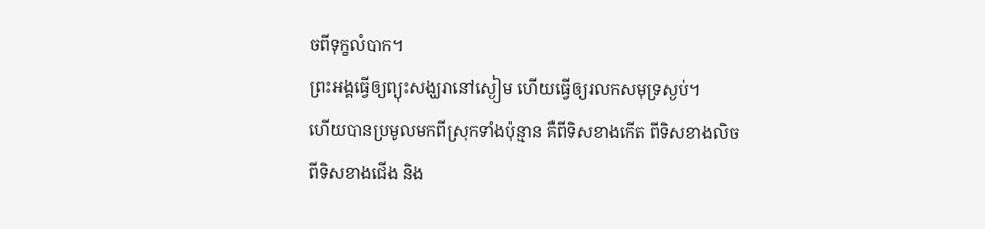ចពីទុក្ខលំបាក។
ព្រះអង្គធ្វើឲ្យព្យុះសង្ឃរានៅស្ងៀម ហើយធ្វើឲ្យរលកសមុទ្រស្ងប់។
ហើយបានប្រមូលមកពីស្រុកទាំងប៉ុន្មាន គឺពីទិសខាងកើត ពីទិសខាងលិច ពីទិសខាងជើង និង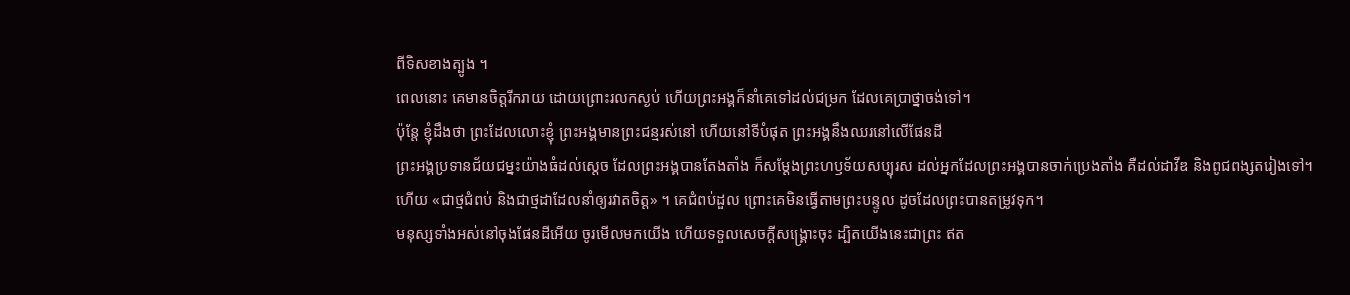ពីទិសខាងត្បូង ។
ពេលនោះ គេមានចិត្តរីករាយ ដោយព្រោះរលកស្ងប់ ហើយព្រះអង្គក៏នាំគេទៅដល់ជម្រក ដែលគេប្រាថ្នាចង់ទៅ។
ប៉ុន្តែ ខ្ញុំដឹងថា ព្រះដែលលោះខ្ញុំ ព្រះអង្គមានព្រះជន្មរស់នៅ ហើយនៅទីបំផុត ព្រះអង្គនឹងឈរនៅលើផែនដី
ព្រះអង្គប្រទានជ័យជម្នះយ៉ាងធំដល់ស្តេច ដែលព្រះអង្គបានតែងតាំង ក៏សម្ដែងព្រះហឫទ័យសប្បុរស ដល់អ្នកដែលព្រះអង្គបានចាក់ប្រេងតាំង គឺដល់ដាវីឌ និងពូជពង្សតរៀងទៅ។
ហើយ «ជាថ្មជំពប់ និងជាថ្មដាដែលនាំឲ្យរវាតចិត្ត» ។ គេជំពប់ដួល ព្រោះគេមិនធ្វើតាមព្រះបន្ទូល ដូចដែលព្រះបានតម្រូវទុក។
មនុស្សទាំងអស់នៅចុងផែនដីអើយ ចូរមើលមកយើង ហើយទទួលសេចក្ដីសង្គ្រោះចុះ ដ្បិតយើងនេះជាព្រះ ឥត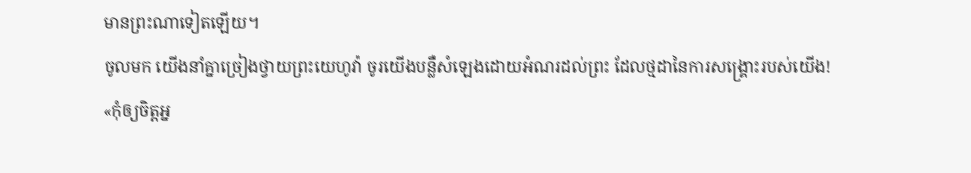មានព្រះណាទៀតឡើយ។
ចូលមក យើងនាំគ្នាច្រៀងថ្វាយព្រះយេហូវ៉ា ចូរយើងបន្លឺសំឡេងដោយអំណរដល់ព្រះ ដែលថ្មដានៃការសង្គ្រោះរបស់យើង!
«កុំឲ្យចិត្តអ្ន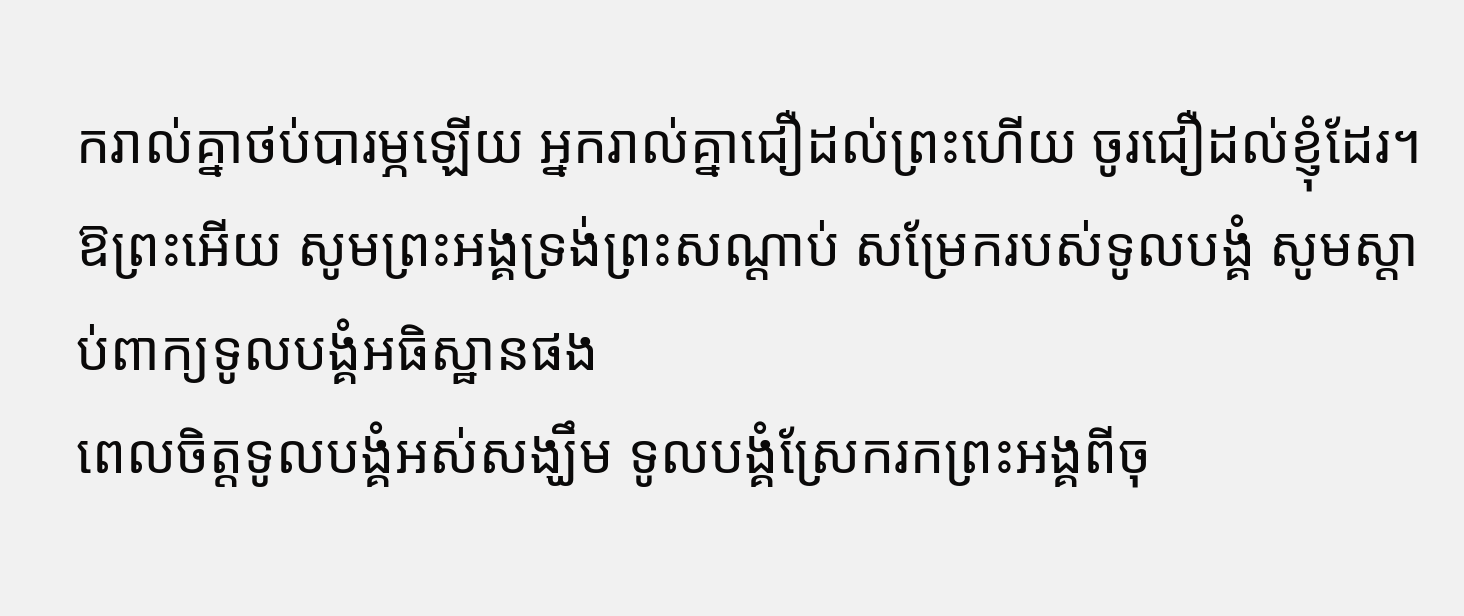ករាល់គ្នាថប់បារម្ភឡើយ អ្នករាល់គ្នាជឿដល់ព្រះហើយ ចូរជឿដល់ខ្ញុំដែរ។
ឱព្រះអើយ សូមព្រះអង្គទ្រង់ព្រះសណ្ដាប់ សម្រែករបស់ទូលបង្គំ សូមស្តាប់ពាក្យទូលបង្គំអធិស្ឋានផង
ពេលចិត្តទូលបង្គំអស់សង្ឃឹម ទូលបង្គំស្រែករកព្រះអង្គពីចុ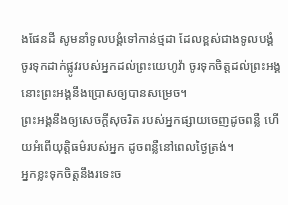ងផែនដី សូមនាំទូលបង្គំទៅកាន់ថ្មដា ដែលខ្ពស់ជាងទូលបង្គំ
ចូរទុកដាក់ផ្លូវរបស់អ្នកដល់ព្រះយេហូវ៉ា ចូរទុកចិត្តដល់ព្រះអង្គ នោះព្រះអង្គនឹងប្រោសឲ្យបានសម្រេច។
ព្រះអង្គនឹងឲ្យសេចក្ដីសុចរិត របស់អ្នកផ្សាយចេញដូចពន្លឺ ហើយអំពើយុត្តិធម៌របស់អ្នក ដូចពន្លឺនៅពេលថ្ងៃត្រង់។
អ្នកខ្លះទុកចិត្តនឹងរទេះច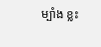ម្បាំង ខ្លះ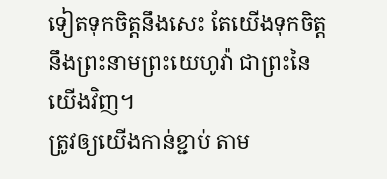ទៀតទុកចិត្តនឹងសេះ តែយើងទុកចិត្តនឹងព្រះនាមព្រះយេហូវ៉ា ជាព្រះនៃយើងវិញ។
ត្រូវឲ្យយើងកាន់ខ្ជាប់ តាម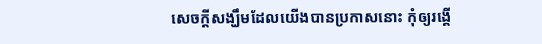សេចក្តីសង្ឃឹមដែលយើងបានប្រកាសនោះ កុំឲ្យរង្គើ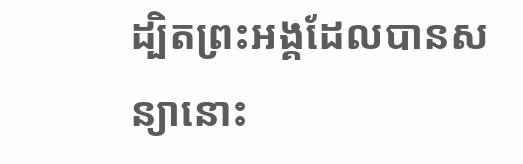ដ្បិតព្រះអង្គដែលបានសន្យានោះ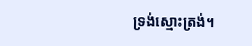ទ្រង់ស្មោះត្រង់។